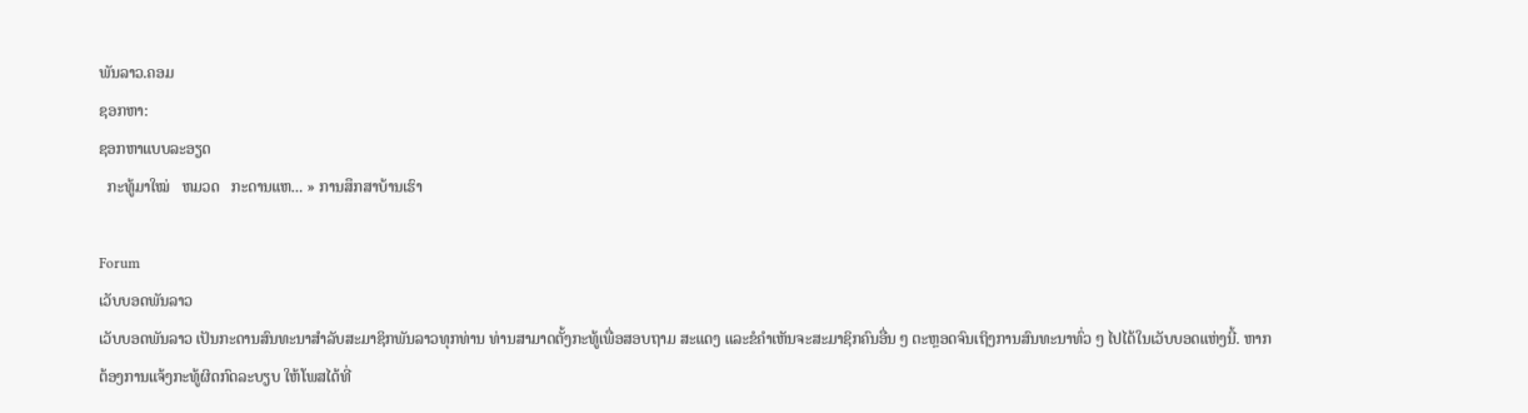ພັນລາວ.ຄອມ
ຊອກຫາ:
ຊອກຫາແບບລະອຽດ
  ກະທູ້ມາໃໝ່   ຫມວດ   ກະດານແຫ... » ການສຶກສາບ້ານເຮົາ

Forum
ເວັບບອດພັນລາວ
ເວັບບອດພັນລາວ ເປັນກະດານສົນທະນາສຳລັບສະມາຊິກພັນລາວທຸກທ່ານ ທ່ານສາມາດຕັ້ງກະທູ້ເພື່ອສອບຖາມ ສະແດງ ແລະຂໍຄຳເຫັນຈະສະມາຊິກຄົນອື່ນ ໆ ຕະຫຼອດຈົນເຖິງການສົນທະນາທົ່ວ ໆ ໄປໄດ້ໃນເວັບບອດແຫ່ງນີ້. ຫາກຕ້ອງການແຈ້ງກະທູ້ຜິດກົດລະບຽບ ໃຫ້ໂພສໄດ້ທີ່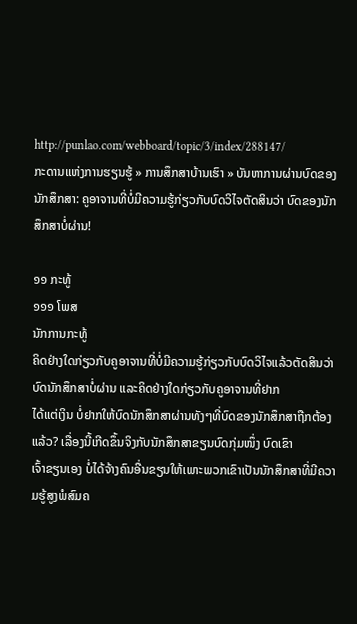http://punlao.com/webboard/topic/3/index/288147/
ກະດານແຫ່ງການຮຽນຮູ້ » ການສຶກສາບ້ານເຮົາ » ບັນຫາການຜ່ານບົດຂອງນັກສຶກສາ: ຄູອາຈານທີ່ບໍ່ມີຄວາມຮູ້ກ່ຽວກັບບົດວິໄຈຕັດສິນວ່າ ບົດຂອງນັກສຶກສາບໍ່ຜ່ານ!

໑໑ ກະທູ້
໑໑໑ ໂພສ
ນັກການກະທູ້
ຄິດຢ່າງໃດກ່ຽວກັບຄູອາຈານທີ່ບໍ່ມີຄວາມຮູ້ກ່ຽວກັບບົດວິໄຈແລ້ວຕັດສິນວ່າ ບົດນັກສຶກສາບໍ່ຜ່ານ ແລະຄິດຢ່າງໃດກ່ຽວກັບຄູອາຈານທີ່ຢາກ
ໄດ້ແຕ່ເງິນ ບໍ່ຢາກໃຫ້ບົດນັກສຶກສາຜ່ານທັງໆທີ່ບົດຂອງນັກສຶກສາຖືກຕ້ອງແລ້ວ? ເລື່ອງນີ້ເກີດຂຶ້ນຈິງກັບນັກສຶກສາຂຽນບົດກຸ່ມໜຶ່ງ ບົດເຂົາ
ເຈົ້າຂຽນເອງ ບໍ່ໄດ້ຈ້າງຄົນອື່ນຂຽນໃຫ້ເພາະພວກເຂົາເປັນນັກສຶກສາທີ່ມີຄວາມຮູ້ສູງພໍສົມຄ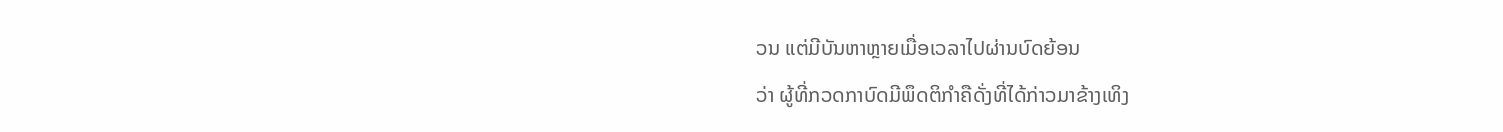ວນ ແຕ່ມີບັນຫາຫຼາຍເມື່ອເວລາໄປຜ່ານບົດຍ້ອນ
ວ່າ ຜູ້ທີ່ກວດກາບົດມີພຶດຕິກຳຄືດັ່ງທີ່ໄດ້ກ່າວມາຂ້າງເທິງ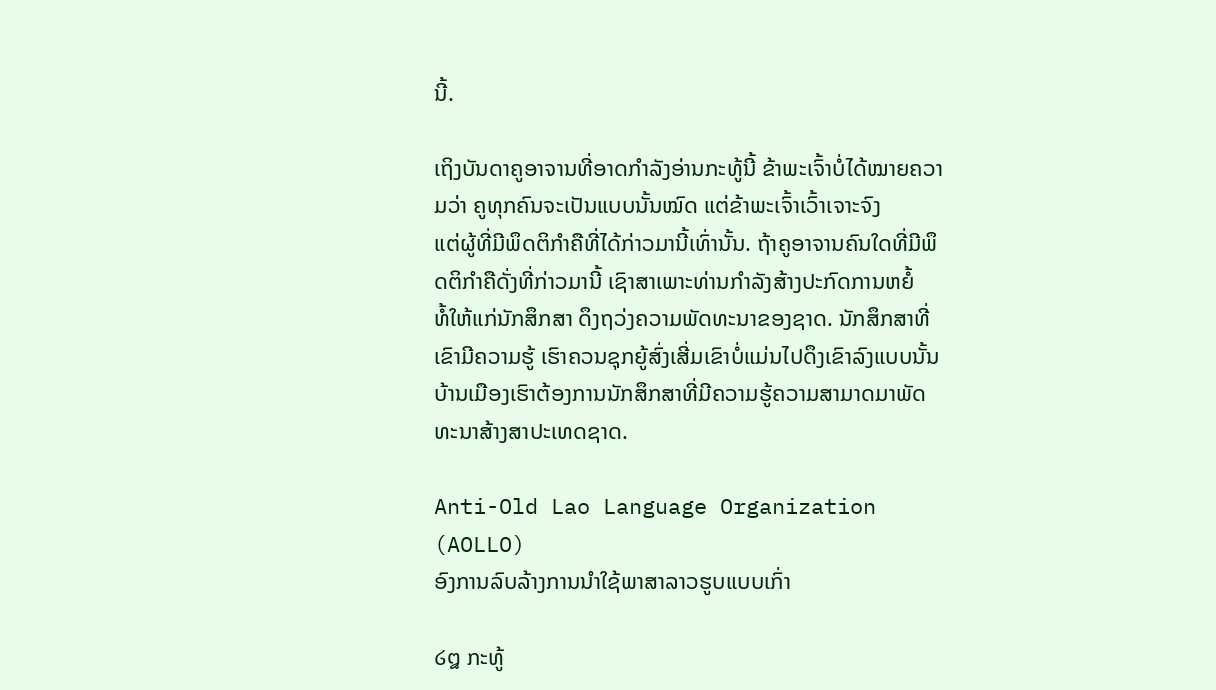ນີ້.

ເຖິງບັນດາຄູອາຈານທີ່ອາດກຳລັງອ່ານກະທູ້ນີ້ ຂ້າພະເຈົ້າບໍ່ໄດ້ໝາຍຄວາມວ່າ ຄູທຸກຄົນຈະເປັນແບບນັ້ນໝົດ ແຕ່ຂ້າພະເຈົ້າເວົ້າເຈາະຈົງ
ແຕ່ຜູ້ທີ່ມີພຶດຕິກຳຄືທີ່ໄດ້ກ່າວມານີ້ເທົ່ານັ້ນ. ຖ້າຄູອາຈານຄົນໃດທີ່ມີພຶດຕິກຳຄືດັ່ງທີ່ກ່າວມານີ້ ເຊົາສາເພາະທ່ານກຳລັງສ້າງປະກົດການຫຍໍ້
ທໍ້ໃຫ້ແກ່ນັກສຶກສາ ດຶງຖວ່ງຄວາມພັດທະນາຂອງຊາດ. ນັກສຶກສາທີ່ເຂົາມີຄວາມຮູ້ ເຮົາຄວນຊຸກຍູ້ສົ່ງເສີ່ມເຂົາບໍ່ແມ່ນໄປດຶງເຂົາລົງແບບນັ້ນ ບ້ານເມືອງເຮົາຕ້ອງການນັກສຶກສາທີ່ມີຄວາມຮູ້ຄວາມສາມາດມາພັດທະນາສ້າງສາປະເທດຊາດ.

Anti-Old Lao Language Organization (AOLLO)
ອົງການລົບລ້າງການນຳໃຊ້ພາສາລາວຮູບແບບເກົ່າ

໒໘ ກະທູ້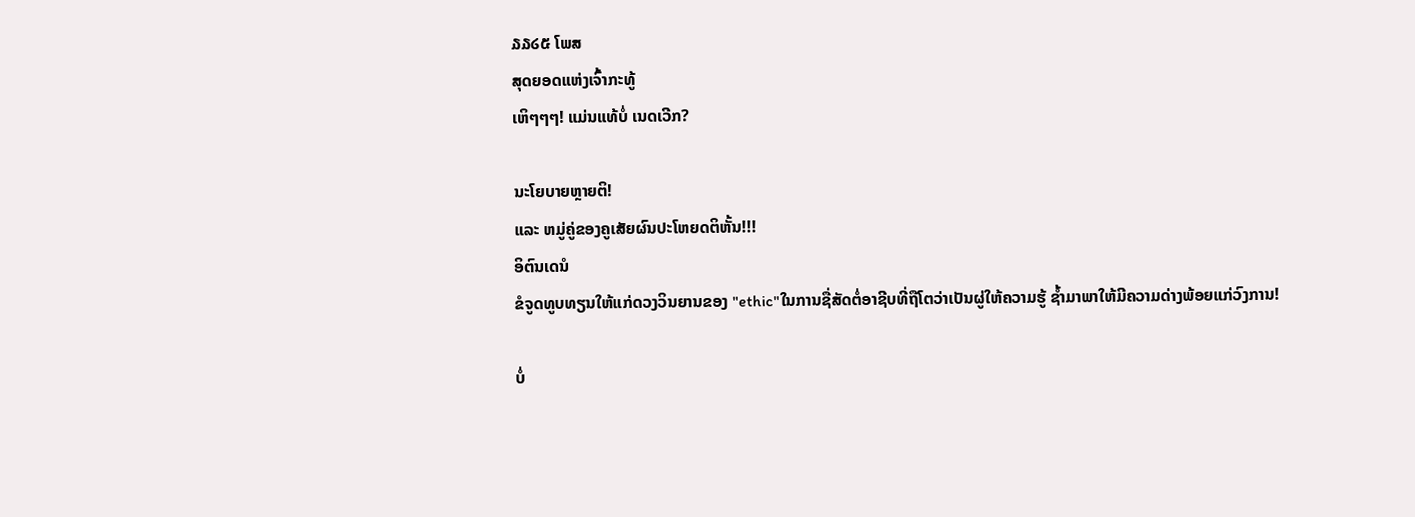໓໓໒໕ ໂພສ
ສຸດຍອດແຫ່ງເຈົ້າກະທູ້
ເຫິໆໆໆ! ແມ່ນແທ້ບໍ່ ເນດເວີກ?

ນະໂຍບາຍຫຼາຍຕິ!
ແລະ ຫມູ່ຄູ່ຂອງຄູເສັຍຜົນປະໂຫຍດຕິຫັ້ນ!!!
ອິຕົນເດນໍ
ຂໍຈູດທູບທຽນໃຫ້ແກ່ດວງວິນຍານຂອງ "ethic"ໃນການຊື່ສັດຕໍ່ອາຊີບທີ່ຖືໂຕວ່າເປັນຜູ່ໃຫ້ຄວາມຮູ້ ຊ້ຳມາພາໃຫ້ມີຄວາມດ່າງພ້ອຍແກ່ວົງການ!

ບໍ່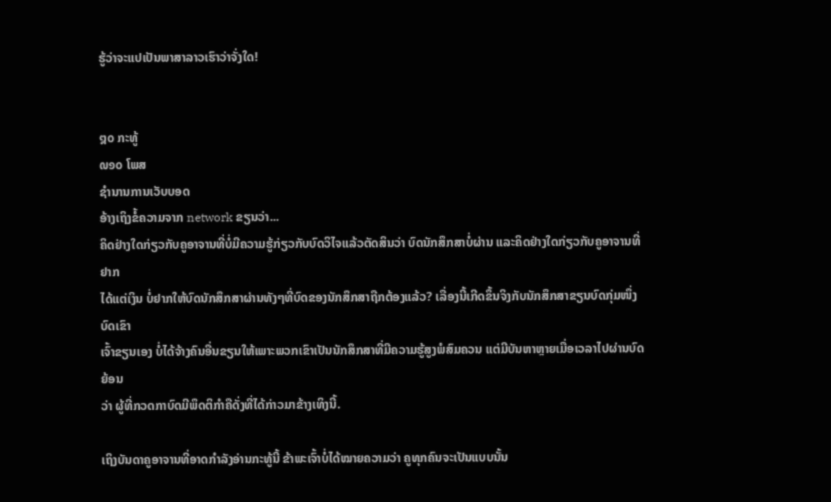ຮູ້ວ່າຈະແປເປັນພາສາລາວເຮົາວ່າຈັ່ງໃດ!


໘໐ ກະທູ້
໙໑໐ ໂພສ
ຊຳນານການເວັບບອດ
ອ້າງເຖິງຂໍ້ຄວາມຈາກ network ຂຽນວ່າ...
ຄິດຢ່າງໃດກ່ຽວກັບຄູອາຈານທີ່ບໍ່ມີຄວາມຮູ້ກ່ຽວກັບບົດວິໄຈແລ້ວຕັດສິນວ່າ ບົດນັກສຶກສາບໍ່ຜ່ານ ແລະຄິດຢ່າງໃດກ່ຽວກັບຄູອາຈານທີ່ຢາກ
ໄດ້ແຕ່ເງິນ ບໍ່ຢາກໃຫ້ບົດນັກສຶກສາຜ່ານທັງໆທີ່ບົດຂອງນັກສຶກສາຖືກຕ້ອງແລ້ວ? ເລື່ອງນີ້ເກີດຂຶ້ນຈິງກັບນັກສຶກສາຂຽນບົດກຸ່ມໜຶ່ງ ບົດເຂົາ
ເຈົ້າຂຽນເອງ ບໍ່ໄດ້ຈ້າງຄົນອື່ນຂຽນໃຫ້ເພາະພວກເຂົາເປັນນັກສຶກສາທີ່ມີຄວາມຮູ້ສູງພໍສົມຄວນ ແຕ່ມີບັນຫາຫຼາຍເມື່ອເວລາໄປຜ່ານບົດຍ້ອນ
ວ່າ ຜູ້ທີ່ກວດກາບົດມີພຶດຕິກຳຄືດັ່ງທີ່ໄດ້ກ່າວມາຂ້າງເທິງນີ້.

ເຖິງບັນດາຄູອາຈານທີ່ອາດກຳລັງອ່ານກະທູ້ນີ້ ຂ້າພະເຈົ້າບໍ່ໄດ້ໝາຍຄວາມວ່າ ຄູທຸກຄົນຈະເປັນແບບນັ້ນ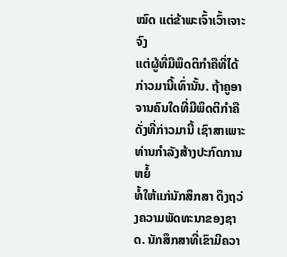ໝົດ ແຕ່ຂ້າພະເຈົ້າເວົ້າເຈາະຈົງ
ແຕ່ຜູ້ທີ່ມີພຶດຕິກຳຄືທີ່ໄດ້ກ່າວມານີ້ເທົ່ານັ້ນ. ຖ້າຄູອາຈານຄົນໃດທີ່ມີພຶດຕິກຳຄືດັ່ງທີ່ກ່າວມານີ້ ເຊົາສາເພາະທ່ານກຳລັງສ້າງປະກົດການຫຍໍ້
ທໍ້ໃຫ້ແກ່ນັກສຶກສາ ດຶງຖວ່ງຄວາມພັດທະນາຂອງຊາດ. ນັກສຶກສາທີ່ເຂົາມີຄວາ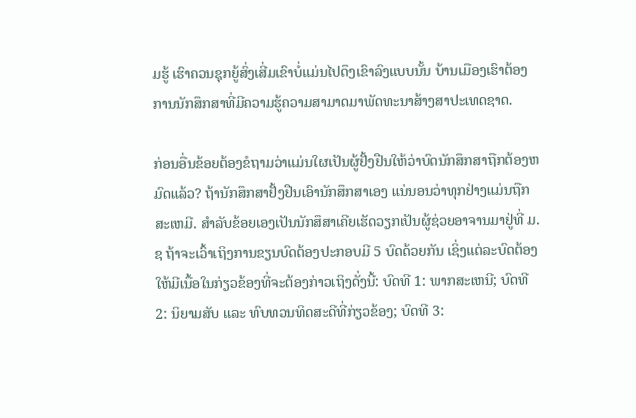ມຮູ້ ເຮົາຄວນຊຸກຍູ້ສົ່ງເສີ່ມເຂົາບໍ່ແມ່ນໄປດຶງເຂົາລົງແບບນັ້ນ ບ້ານເມືອງເຮົາຕ້ອງການນັກສຶກສາທີ່ມີຄວາມຮູ້ຄວາມສາມາດມາພັດທະນາສ້າງສາປະເທດຊາດ.

ກ່ອນອື່ນຂ້ອຍຕ້ອງຂໍຖາມວ່າແມ່ນໃຜເປັນຜູ້ຢັ້ງຢືນໃຫ້ວ່າບົດນັກສຶກສາຖືກຕ້ອງຫມົດແລ້ວ? ຖ້ານັກສຶກສາຢັ້ງຢືນເອົານັກສຶກສາເອງ ແນ່ນອນວ່າທຸກຢ່າງແມ່ນຖືກສະເຫມີ. ສຳລັບຂ້ອຍເອງເປັນນັກສຶສາເຄີຍເຮັດວຽກເປັນຜູ້ຊ່ວຍອາຈານມາຢູ່ທີ່ ມ.ຊ ຖ້າຈະເວົ້າເຖິງການຂຽນບົດຕ້ອງປະກອບມີ 5 ບົດດ້ວຍກັນ ເຊິ່ງແຕ່ລະບົດຕ້ອງໃຫ້ມີເນື້ອໃນກ່ຽວຂ້ອງທີ່ຈະຕ້ອງກ່າວເຖິງດັ່ງນີ້: ບົດທີ 1: ພາກສະເຫນີ; ບົດທີ 2: ນິຍາມສັບ ແລະ ທົບທວນທິດສະດີທີ່ກ່ຽວຂ້ອງ; ບົດທີ 3: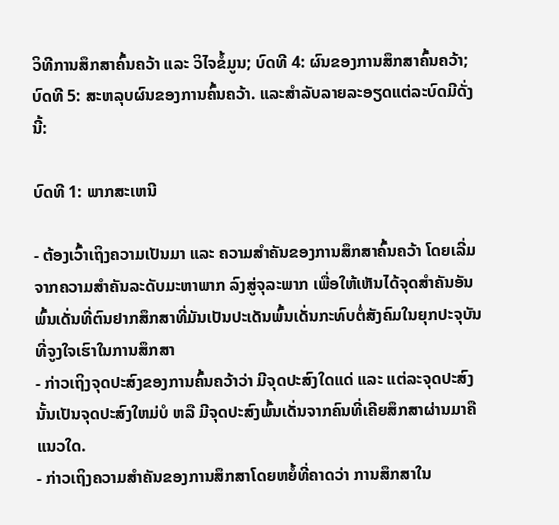ວິທີການສຶກສາຄົ້ນຄວ້າ ແລະ ວິໄຈຂໍ້ມູນ; ບົດທີ 4: ຜົນຂອງການສຶກສາຄົ້ນຄວ້າ; ບົດທີ 5: ສະຫລຸບຜົນຂອງການຄົ້ນຄວ້າ. ແລະສຳລັບລາຍລະອຽດແຕ່ລະບົດມີດັ່ງນີ້:

ບົດທີ 1: ພາກສະເຫນີ

- ຕ້ອງເວົ້າເຖິງຄວາມເປັນມາ ແລະ ຄວາມສຳຄັນຂອງການສຶກສາຄົ້ນຄວ້າ ໂດຍເລີ່ມຈາກຄວາມສຳຄັນລະດັບມະຫາພາກ ລົງສູ່ຈຸລະພາກ ເພື່ອໃຫ້ເຫັນໄດ້ຈຸດສຳຄັນອັນພົ້ນເດັ່ນທີ່ຕົນຢາກສຶກສາທີ່ມັນເປັນປະເດັນພົ້ນເດັ່ນກະທົບຕໍ່ສັງຄົມໃນຍຸກປະຈຸບັນ ທີ່ຈູງໃຈເຮົາໃນການສຶກສາ
- ກ່າວເຖິງຈຸດປະສົງຂອງການຄົ້ນຄວ້າວ່າ ມີຈຸດປະສົງໃດແດ່ ແລະ ແຕ່ລະຈຸດປະສົງນັ້ນເປັນຈຸດປະສົງໃຫມ່ບໍ ຫລື ມີຈຸດປະສົງພົ້ນເດັ່ນຈາກຄົນທີ່ເຄີຍສຶກສາຜ່ານມາຄືແນວໃດ.
- ກ່າວເຖິງຄວາມສຳຄັນຂອງການສຶກສາໂດຍຫຍໍ້ທີ່ຄາດວ່າ ການສຶກສາໃນ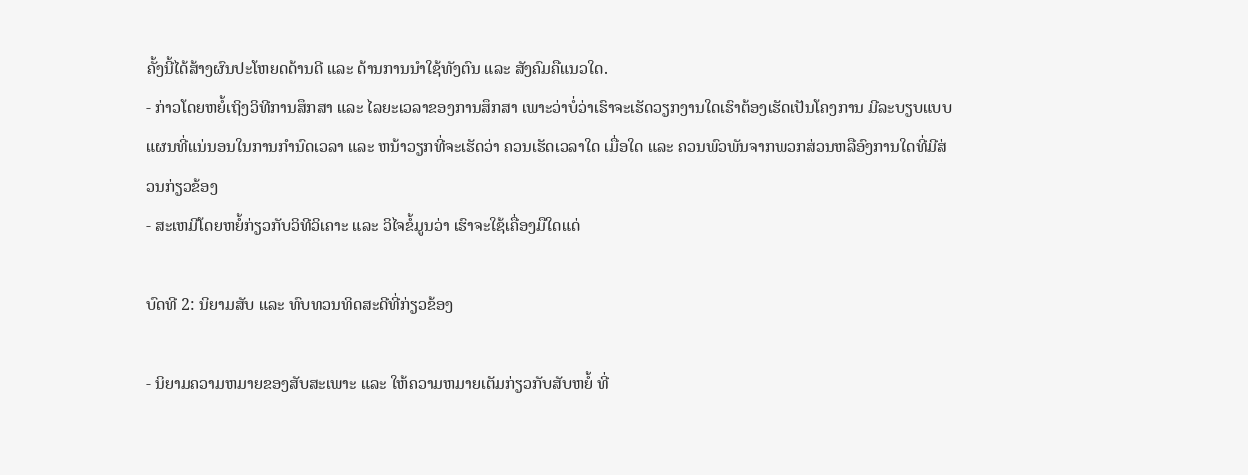ຄັ້ງນີ້ໄດ້ສ້າງຜົນປະໂຫຍດດ້ານດີ ແລະ ດ້ານການນຳໃຊ້ທັງຕົນ ແລະ ສັງຄົມຄືແນວໃດ.
- ກ່າວໂດຍຫຍໍ້ເຖິງວິທີການສຶກສາ ແລະ ໄລຍະເວລາຂອງການສຶກສາ ເພາະວ່າບໍ່ວ່າເຮົາຈະເຮັດວຽກງານໃດເຮົາຕ້ອງເຮັດເປັນໂຄງການ ມີລະບຽບແບບແຜນທີ່ແນ່ນອນໃນການກຳນົດເວລາ ແລະ ຫນ້າວຽກທີ່ຈະເຮັດວ່າ ຄວນເຮັດເວລາໃດ ເມື່ອໃດ ແລະ ຄວນພົວພັນຈາກພວກສ່ວນຫລືອົງການໃດທີ່ມີສ່ວນກ່ຽວຂ້ອງ
- ສະເຫມີໂດຍຫຍໍ້ກ່ຽວກັບວິທີວິເຄາະ ແລະ ວິໄຈຂໍ້ມູນວ່າ ເຮົາຈະໃຊ້ເຄື່ອງມືໃດແດ່

ບົດທີ 2: ນິຍາມສັບ ແລະ ທົບທວນທິດສະດີທີ່ກ່ຽວຂ້ອງ

- ນິຍາມຄວາມຫມາຍຂອງສັບສະເພາະ ແລະ ໃຫ້ຄວາມຫມາຍເຕັມກ່ຽວກັບສັບຫຍໍ້ ທີ່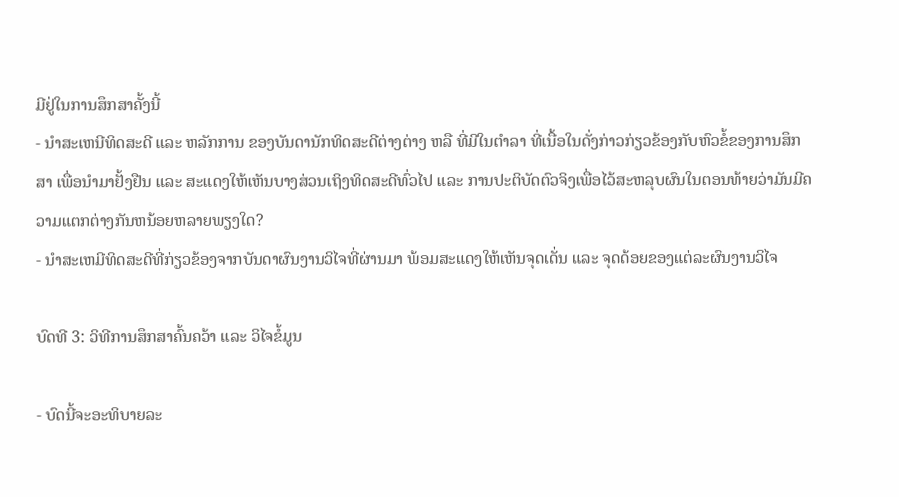ມີຢູ່ໃນການສຶກສາຄັ້ງນີ້
- ນຳສະເຫນີທິດສະດີ ແລະ ຫລັກການ ຂອງບັນດານັກທິດສະດີຕ່າງຕ່າງ ຫລື ທີ່ມີໃນຕຳລາ ທີ່ເນື້ອໃນດັ່ງກ່າວກ່ຽວຂ້ອງກັບຫົວຂໍ້ຂອງການສຶກສາ ເພື່ອນຳມາຢັ້ງຢືນ ແລະ ສະແດງໃຫ້ເຫັນບາງສ່ວນເຖິງທິດສະດີທົ່ວໄປ ແລະ ການປະຕິບັດຕົວຈິງເພື່ອໄວ້ສະຫລຸບຜົນໃນຕອນທ້າຍວ່າມັນມີຄວາມແຕກຕ່າງກັນຫນ້ອຍຫລາຍພຽງໃດ?
- ນຳສະເຫມີທິດສະດີທີ່ກ່ຽວຂ້ອງຈາກບັນດາຜົນງານວິໄຈທີ່ຜ່ານມາ ພ້ອມສະແດງໃຫ້ເຫັນຈຸດເດັ່ນ ແລະ ຈຸດດ້ອຍຂອງແຕ່ລະຜົນງານວິໄຈ

ບົດທີ 3: ວິທີການສຶກສາຄົ້ນຄວ້າ ແລະ ວິໄຈຂໍ້ມູນ

- ບົດນີ້ຈະອະທິບາຍລະ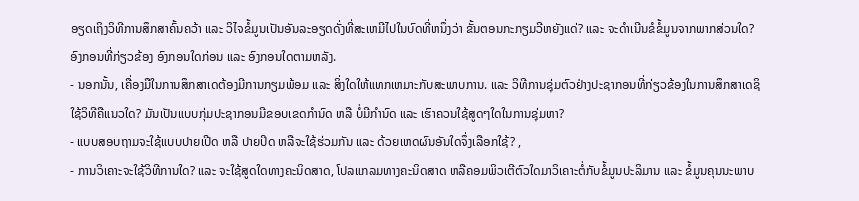ອຽດເຖິງວິທີການສຶກສາຄົ້ນຄວ້າ ແລະ ວິໄຈຂໍ້ມູນເປັນອັນລະອຽດດັ່ງທີ່ສະເຫມີໄປໃນບົດທີ່ຫນຶ່ງວ່າ ຂັ້ນຕອນກະກຽມວີຫຍັງແດ່? ແລະ ຈະດຳເນີນຂໍຂໍ້ມູນຈາກພາກສ່ວນໃດ? ອົງກອນທີ່ກ່ຽວຂ້ອງ ອົງກອນໃດກ່ອນ ແລະ ອົງກອນໃດຕາມຫລັງ.
- ນອກນັ້ນ, ເຄື່ອງມືໃນການສຶກສາເດຕ້ອງມີການກຽມພ້ອມ ແລະ ສິ່ງໃດໃຫ້ແທກເຫມາະກັບສະພາບການ. ແລະ ວິທີການຊຸ່ມຕົວຢ່າງປະຊາກອນທີ່ກ່ຽວຂ້ອງໃນການສຶກສາເດຊິໃຊ້ວິທີຄືແນວໃດ? ມັນເປັນແບບກຸ່ມປະຊາກອນມີຂອບເຂດກຳນົດ ຫລື ບໍ່ມີກຳນົດ ແລະ ເຮົາຄວນໃຊ້ສູດໆໃດໃນການຊຸ່ມຫາ?
- ແບບສອບຖາມຈະໃຊ້ແບບປາຍເປີດ ຫລື ປາຍປິດ ຫລືຈະໃຊ້ຮ່ວມກັນ ແລະ ດ້ວຍເຫດຜົນອັນໃດຈຶ່ງເລືອກໃຊ້? ,
- ການວິເຄາະຈະໃຊ້ວິທີການໃດ? ແລະ ຈະໃຊ້ສູດໃດທາງຄະນິດສາດ, ໂປລແກລມທາງຄະນິດສາດ ຫລືຄອມພິວເຕີຕົວໃດມາວິເຄາະຕໍ່ກັບຂໍ້ມູນປະລິມານ ແລະ ຂໍ້ມູນຄຸນນະພາບ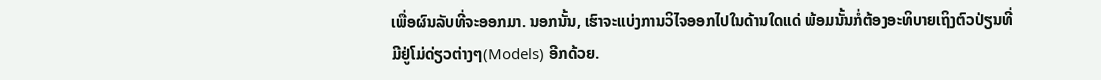ເພື່ອຜົນລັບທີ່ຈະອອກມາ. ນອກນັ້ນ, ເຮົາຈະແບ່ງການວິໄຈອອກໄປໃນດ້ານໃດແດ່ ພ້ອມນັ້ນກໍ່ຕ້ອງອະທິບາຍເຖິງຕົວປ່ຽນທີ່ມີຢູ່ໂມ່ດ່ຽວຕ່າງໆ(Models) ອີກດ້ວຍ.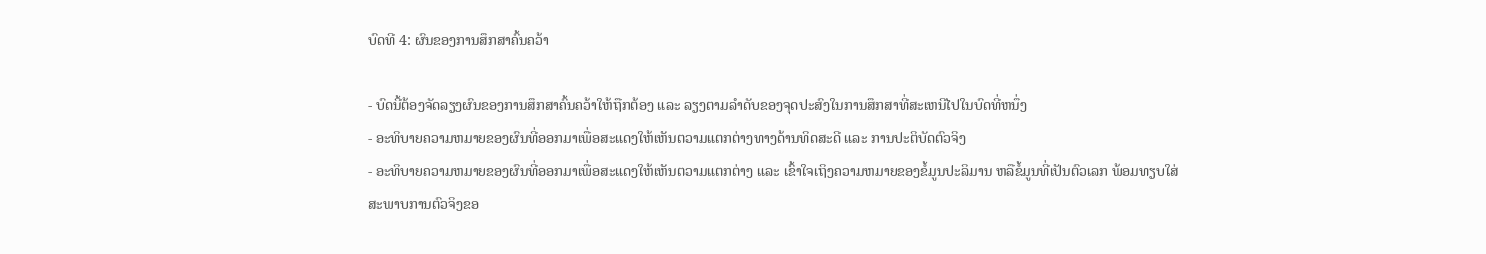ບົດທີ 4: ຜົນຂອງການສຶກສາຄົ້ນຄວ້າ

- ບົດນີ້ຕ້ອງຈັດລຽງຜົນຂອງການສຶກສາຄົ້ນຄວ້າໃຫ້ຖືກຕ້ອງ ແລະ ລຽງຕາມລຳດັບຂອງຈຸດປະສົງໃນການສຶກສາທີ່ສະເຫນີໄປໃນບົດທີ່ຫນຶ່ງ
- ອະທິບາຍຄວາມຫມາຍຂອງຜົນທີ່ອອກມາເພື່ອສະແດງໃຫ້ເຫັນຕວາມແຕກຕ່າງທາງດ້ານທິດສະດີ ແລະ ການປະຕິບັດຕົວຈິງ
- ອະທິບາຍຄວາມຫມາຍຂອງຜົນທີ່ອອກມາເພື່ອສະແດງໃຫ້ເຫັນຕວາມແຕກຕ່າງ ແລະ ເຂົ້າໃຈເຖິງຄວາມຫມາຍຂອງຂໍ້ມູນປະລິມານ ຫລືຂໍ້ມູນທີ່ເປັນຕົວເລກ ພ້ອມທຽບໃສ່ສະພາບການຕົວຈິງຂອ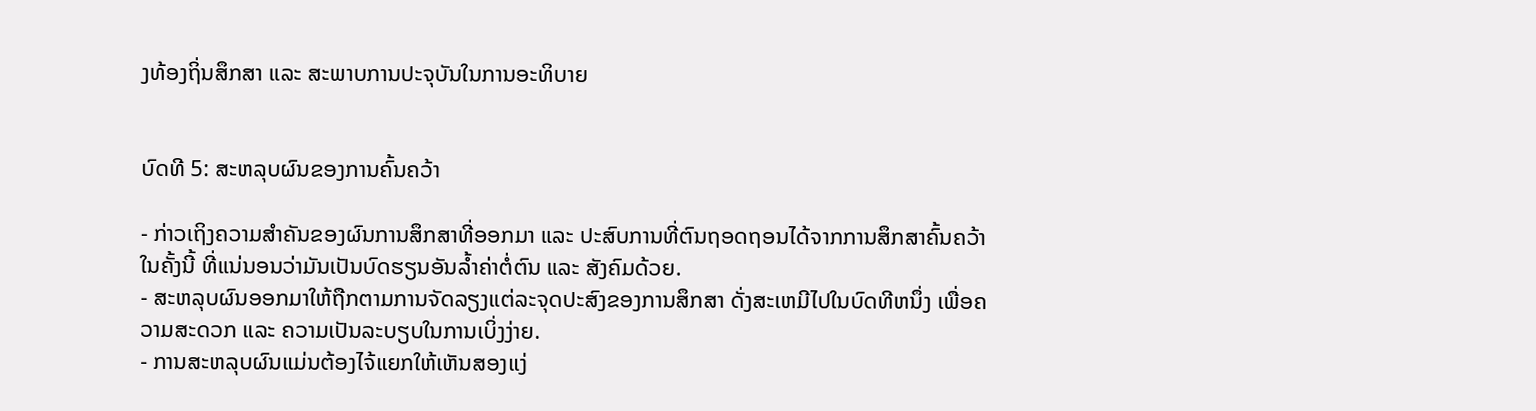ງທ້ອງຖິ່ນສຶກສາ ແລະ ສະພາບການປະຈຸບັນໃນການອະທິບາຍ


ບົດທີ 5: ສະຫລຸບຜົນຂອງການຄົ້ນຄວ້າ

- ກ່າວເຖິງຄວາມສຳຄັນຂອງຜົນການສຶກສາທີ່ອອກມາ ແລະ ປະສົບການທີ່ຕົນຖອດຖອນໄດ້ຈາກການສຶກສາຄົ້ນຄວ້າໃນຄັ້ງນີ້ ທີ່ແນ່ນອນວ່າມັນເປັນບົດຮຽນອັນລ້ຳຄ່າຕໍ່ຕົນ ແລະ ສັງຄົມດ້ວຍ.
- ສະຫລຸບຜົນອອກມາໃຫ້ຖືກຕາມການຈັດລຽງແຕ່ລະຈຸດປະສົງຂອງການສຶກສາ ດັ່ງສະເຫມີໄປໃນບົດທີຫນຶ່ງ ເພື່ອຄວາມສະດວກ ແລະ ຄວາມເປັນລະບຽບໃນການເບິ່ງງ່າຍ.
- ການສະຫລຸບຜົນແມ່ນຕ້ອງໄຈ້ແຍກໃຫ້ເຫັນສອງແງ່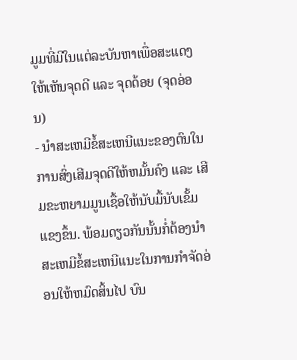ມູມທີ່ມີໃນແຕ່ລະບັນຫາເພື່ອສະແດງໃຫ້ເຫັນຈຸດດີ ແລະ ຈຸດດ້ອຍ (ຈຸດອ່ອນ)
- ນຳສະເຫມີຂໍ້ສະເຫນີແນະຂອງຕົນໃນການສົ່ງເສີມຈຸດດີໃຫ້ຫມັ້ນຄົງ ແລະ ເສີມຂະຫຍາມມູນເຊື້ອໃຫ້ນັບມື້ນັບເຂັ້ມແຂງຂຶ້ນ. ພ້ອມດຽວກັນນັ້ນກໍ່ຕ້ອງນຳສະເຫມີຂໍ້ສະເຫນີແນະໃນການກຳຈັດອ່ອນໃຫ້ຫມົດສິ້ນໄປ ບົນ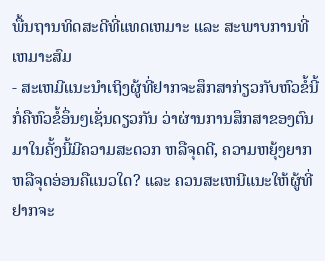ພື້ນຖານທິດສະດີທີ່ແທດເຫມາະ ແລະ ສະພາບການທີ່ເຫມາະສົມ
- ສະເຫມີແນະນຳເຖິງຜູ້ທີ່ຢາກຈະສຶກສາກ່ຽວກັບຫົວຂໍ້ນີ້ ກໍ່ຄືຫົວຂໍ້ອຶ່ນໆເຊັ່ນດຽວກັນ ວ່າຜ່ານການສຶກສາຂອງຕົນມາໃນຄັ້ງນີ້ມີຄວາມສະດວກ ຫລືຈຸດດີ, ຄວາມຫຍຸ້ງຍາກ ຫລືຈຸດອ່ອນຄືແນວໃດ? ແລະ ຄວນສະເຫນີແນະໃຫ້ຜູ້ທີ່ຢາກຈະ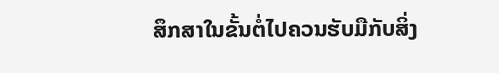ສຶກສາໃນຂັ້ນຕໍ່ໄປຄວນຮັບມືກັບສິ່ງ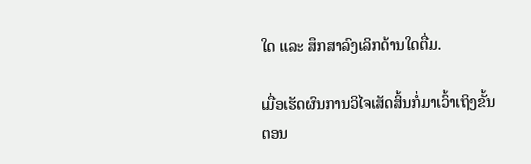ໃດ ແລະ ສຶກສາລົງເລິກດ້ານໃດຕື່ມ.

ເມື່ອເຮັດຜົນການວິໄຈເສັດສິ້ນກໍ່ມາເວົ້າເຖິງຂັ້ນຕອນ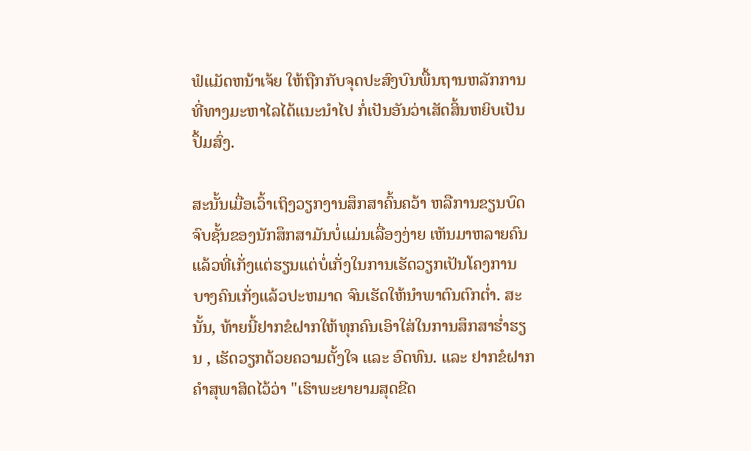ຟໍແມັດຫນ້າເຈ້ຍ ໃຫ້ຖືກກັບຈຸດປະສົງບົນພື້ນຖານຫລັກການທີ່ທາງມະຫາໄລໄດ້ແນະນຳໄປ ກໍ່ເປັນອັນວ່າເສັດສິ້ນຫຍິບເປັນປຶ້ມສົ່ງ.

ສະນັ້ນເມື່ອເວົ້າເຖິງວຽກງານສຶກສາຄົ້ນຄວ້າ ຫລືການຂຽນບົດຈົບຊັ້ນຂອງນັກສຶກສາມັນບໍ່ແມ່ນເລື່ອງງ່າຍ ເຫັນມາຫລາຍຄົນແລ້ວທີ່ເກັ່ງແຕ່ຮຽນແຕ່ບໍ່ເກັ່ງໃນການເຮັດວຽກເປັນໂຄງການ ບາງຄົນເກັ່ງແລ້ວປະຫມາດ ຈົນເຮັດໃຫ້ນຳພາຕົນຕົກຕ່ຳ. ສະນັ້ນ, ທ້າຍນີ້ຢາກຂໍຝາກໃຫ້ທຸກຄົນເອົາໃສ່ໃນການສຶກສາຮ່ຳຮຽນ , ເຮັດວຽກດ້ວຍຄວາມຕັ້ງໃຈ ແລະ ອົດທົນ. ແລະ ຢາກຂໍຝາກຄຳສຸພາສິດໄວ້ວ່າ "ເຮົາພະຍາຍາມສຸດຂີດ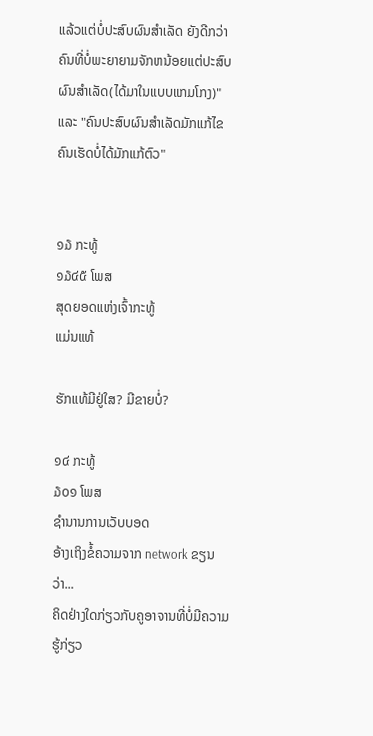ແລ້ວແຕ່ບໍ່ປະສົບຜົນສຳເລັດ ຍັງດີກວ່າຄົນທີ່ບໍ່ພະຍາຍາມຈັກຫນ້ອຍແຕ່ປະສົບຜົນສຳເລັດ(ໄດ້ມາໃນແບບແກມໂກງ)" ແລະ "ຄົນປະສົບຜົນສຳເລັດມັກແກ້ໄຂ ຄົນເຮັດບໍ່ໄດ້ມັກແກ້ຕົວ"


໑໓ ກະທູ້
໑໓໔໕ ໂພສ
ສຸດຍອດແຫ່ງເຈົ້າກະທູ້
ແມ່ນແທ້

ຮັກແທ້ມີຢູ່ໃສ? ມີຂາຍບໍ່?

໑໔ ກະທູ້
໓໐໑ ໂພສ
ຊຳນານການເວັບບອດ
ອ້າງເຖິງຂໍ້ຄວາມຈາກ network ຂຽນວ່າ...
ຄິດຢ່າງໃດກ່ຽວກັບຄູອາຈານທີ່ບໍ່ມີຄວາມຮູ້ກ່ຽວ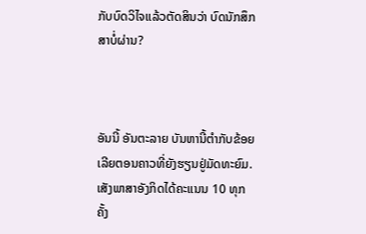ກັບບົດວິໄຈແລ້ວຕັດສິນວ່າ ບົດນັກສຶກສາບໍ່ຜ່ານ?



ອັນນີ້ ອັນຕະລາຍ ບັນຫານີ້ຕຳກັບຂ້ອຍເລີຍຕອນຄາວທີ່ຍັງຮຽນຢູ່ມັດທະຍົມ. ເສັງພາສາອັງກິດໄດ້ຄະແນນ 10 ທຸກຄັ້ງ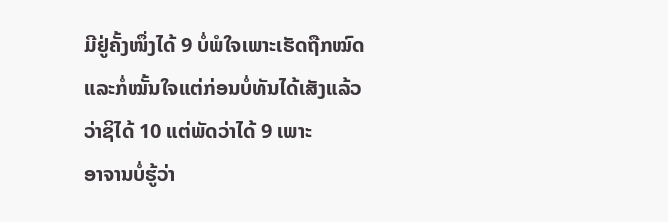ມີຢູ່ຄັ້ງໜຶ່ງໄດ້ 9 ບໍ່ພໍໃຈເພາະເຮັດຖືກໝົດແລະກໍ່ໝັ້ນໃຈແຕ່ກ່ອນບໍ່ທັນໄດ້ເສັງແລ້ວວ່າຊິໄດ້ 10 ແຕ່ພັດວ່າໄດ້ 9 ເພາະ
ອາຈານບໍ່ຮູ້ວ່າ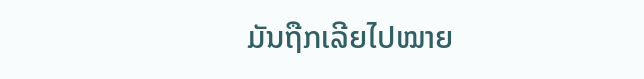ມັນຖືກເລີຍໄປໝາຍ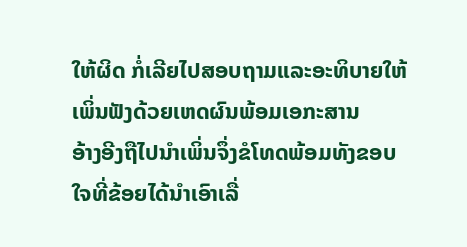ໃຫ້ຜິດ ກໍ່ເລີຍໄປສອບຖາມແລະອະທິບາຍໃຫ້ເພິ່ນຟັງດ້ວຍເຫດຜົນພ້ອມເອກະສານ
ອ້າງອີງຖືໄປນຳເພິ່ນຈຶ່ງຂໍໂທດພ້ອມທັງຂອບໃຈທີ່ຂ້ອຍໄດ້ນຳເອົາເລື່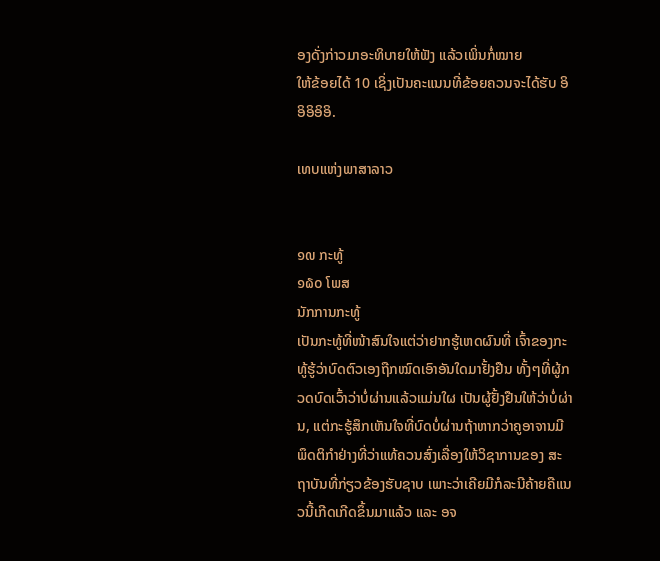ອງດັ່ງກ່າວມາອະທິບາຍໃຫ້ຟັງ ແລ້ວເພິ່ນກໍ່ໝາຍ
ໃຫ້ຂ້ອຍໄດ້ 10 ເຊິ່ງເປັນຄະແນນທີ່ຂ້ອຍຄວນຈະໄດ້ຮັບ ອິອິອິອິອິ.

ເທບແຫ່ງພາສາລາວ


໑໙ ກະທູ້
໑໖໐ ໂພສ
ນັກການກະທູ້
ເປັນກະທູ້ທີ່ໜ້າສົນໃຈແຕ່ວ່າຢາກຮູ້ເຫດຜົນທີ່ ເຈົ້າຂອງກະທູ້ຮູ້ວ່າບົດຕົວເອງຖືກໝົດເອົາອັນໃດມາຢັ້ງຢືນ ທັ້ງໆທີ່ຜູ້ກວດບົດເວົ້າວ່າບໍ່ຜ່ານແລ້ວແມ່ນໃຜ ເປັນຜູ້ຢັ້ງຢືນໃຫ້ວ່າບໍ່ຜ່ານ, ແຕ່ກະຮູ້ສຶກເຫັນໃຈທີ່ບົດບໍ່ຜ່ານຖ້າຫາກວ່າຄູອາຈານມີພຶດຕິກຳຢ່າງທີ່ວ່າແທ້ຄວນສົ່ງເລື່ອງໃຫ້ວິຊາການຂອງ ສະຖາບັນທີ່ກ່ຽວຂ້ອງຮັບຊາບ ເພາະວ່າເຄີຍມີກໍລະນີຄ້າຍຄືແນວນີ້ເກີດເກີດຂຶ້ນມາແລ້ວ ແລະ ອຈ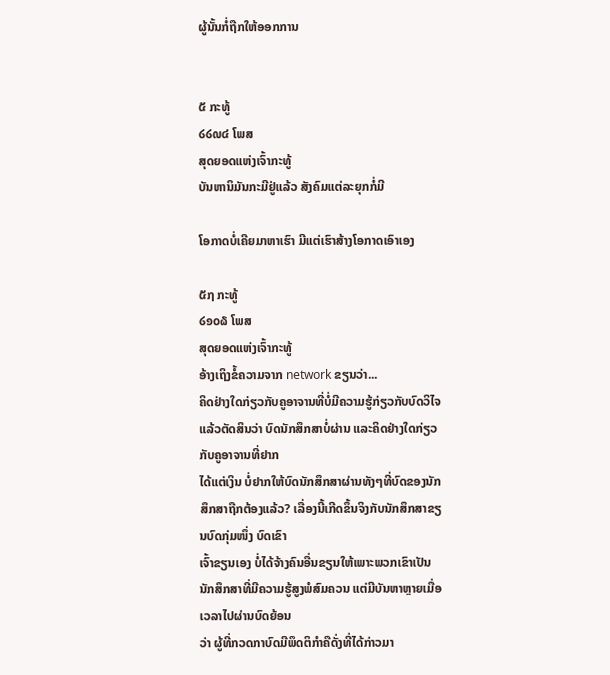ຜູ້ນັ້ນກໍ່ຖືກໃຫ້ອອກການ


໕ ກະທູ້
໒໒໙໔ ໂພສ
ສຸດຍອດແຫ່ງເຈົ້າກະທູ້
ບັນຫານິມັນກະມີຢູ່ແລ້ວ ສັງຄົມແຕ່ລະຍຸກກໍ່ມີ

ໂອກາດບໍ່ເຄີຍມາຫາເຮົາ ມີແຕ່ເຮົາສ້າງໂອກາດເອົາເອງ

໕໗ ກະທູ້
໒໑໐໖ ໂພສ
ສຸດຍອດແຫ່ງເຈົ້າກະທູ້
ອ້າງເຖິງຂໍ້ຄວາມຈາກ network ຂຽນວ່າ...
ຄິດຢ່າງໃດກ່ຽວກັບຄູອາຈານທີ່ບໍ່ມີຄວາມຮູ້ກ່ຽວກັບບົດວິໄຈແລ້ວຕັດສິນວ່າ ບົດນັກສຶກສາບໍ່ຜ່ານ ແລະຄິດຢ່າງໃດກ່ຽວກັບຄູອາຈານທີ່ຢາກ
ໄດ້ແຕ່ເງິນ ບໍ່ຢາກໃຫ້ບົດນັກສຶກສາຜ່ານທັງໆທີ່ບົດຂອງນັກສຶກສາຖືກຕ້ອງແລ້ວ? ເລື່ອງນີ້ເກີດຂຶ້ນຈິງກັບນັກສຶກສາຂຽນບົດກຸ່ມໜຶ່ງ ບົດເຂົາ
ເຈົ້າຂຽນເອງ ບໍ່ໄດ້ຈ້າງຄົນອື່ນຂຽນໃຫ້ເພາະພວກເຂົາເປັນນັກສຶກສາທີ່ມີຄວາມຮູ້ສູງພໍສົມຄວນ ແຕ່ມີບັນຫາຫຼາຍເມື່ອເວລາໄປຜ່ານບົດຍ້ອນ
ວ່າ ຜູ້ທີ່ກວດກາບົດມີພຶດຕິກຳຄືດັ່ງທີ່ໄດ້ກ່າວມາ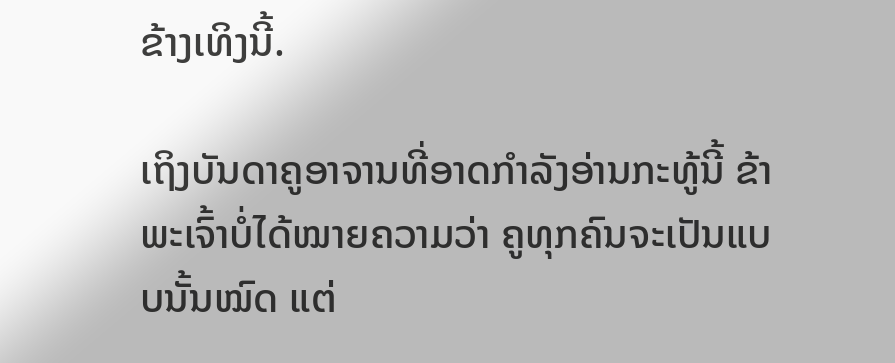ຂ້າງເທິງນີ້.

ເຖິງບັນດາຄູອາຈານທີ່ອາດກຳລັງອ່ານກະທູ້ນີ້ ຂ້າພະເຈົ້າບໍ່ໄດ້ໝາຍຄວາມວ່າ ຄູທຸກຄົນຈະເປັນແບບນັ້ນໝົດ ແຕ່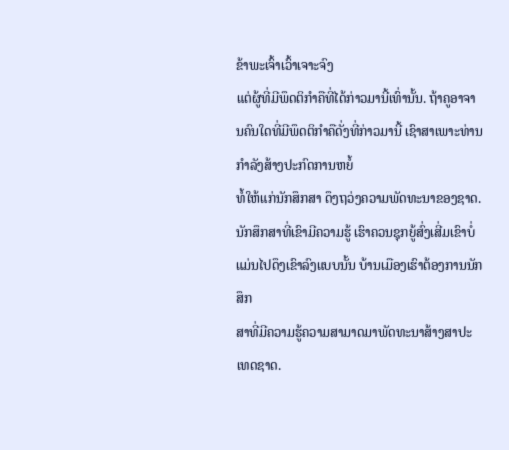ຂ້າພະເຈົ້າເວົ້າເຈາະຈົງ
ແຕ່ຜູ້ທີ່ມີພຶດຕິກຳຄືທີ່ໄດ້ກ່າວມານີ້ເທົ່ານັ້ນ. ຖ້າຄູອາຈານຄົນໃດທີ່ມີພຶດຕິກຳຄືດັ່ງທີ່ກ່າວມານີ້ ເຊົາສາເພາະທ່ານກຳລັງສ້າງປະກົດການຫຍໍ້
ທໍ້ໃຫ້ແກ່ນັກສຶກສາ ດຶງຖວ່ງຄວາມພັດທະນາຂອງຊາດ. ນັກສຶກສາທີ່ເຂົາມີຄວາມຮູ້ ເຮົາຄວນຊຸກຍູ້ສົ່ງເສີ່ມເຂົາບໍ່ແມ່ນໄປດຶງເຂົາລົງແບບນັ້ນ ບ້ານເມືອງເຮົາຕ້ອງການນັກສຶກ
ສາທີ່ມີຄວາມຮູ້ຄວາມສາມາດມາພັດທະນາສ້າງສາປະເທດຊາດ.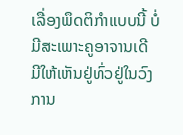ເລື່ອງພຶດຕິກຳແບບນີ້ ບໍ່ມີສະເພາະຄູອາຈານເດີ ມີໃຫ້ເຫັນຢູ່ທົ່ວຢູ່ໃນວົງການ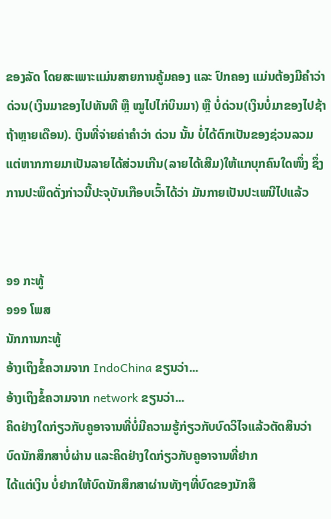ຂອງລັດ ໂດຍສະເພາະແມ່ນສາຍການຄູ້ມຄອງ ແລະ ປົກຄອງ ແມ່ນຕ້ອງມີຄຳວ່າ ດ່ວນ(ເງິນມາຂອງໄປທັນທີ ຫຼື ໝູໄປໄກ່ບິນມາ) ຫຼື ບໍ່ດ່ວນ(ເງິນບໍ່ມາຂອງໄປຊ້າຖ້າຫຼາຍເດືອນ). ເງິນທີ່ຈ່າຍຄ່າຄຳວ່າ ດ່ວນ ນັ້ນ ບໍ່ໄດ້ຕົກເປັນຂອງຊ່ວນລວມ ແຕ່ຫາກກາຍມາເປັນລາຍໄດ້ສ່ວນເກີນ(ລາຍໄດ້ເສີມ)ໃຫ້ແກບຸກຄົນໃດໜຶ່ງ ຊຶ່ງການປະພຶດດັ່ງກ່າວນີ້ປະຈຸບັນເກືອບເວົ້າໄດ້ວ່າ ມັນກາຍເປັນປະເພນີໄປແລ້ວ


໑໑ ກະທູ້
໑໑໑ ໂພສ
ນັກການກະທູ້
ອ້າງເຖິງຂໍ້ຄວາມຈາກ IndoChina ຂຽນວ່າ...
ອ້າງເຖິງຂໍ້ຄວາມຈາກ network ຂຽນວ່າ...
ຄິດຢ່າງໃດກ່ຽວກັບຄູອາຈານທີ່ບໍ່ມີຄວາມຮູ້ກ່ຽວກັບບົດວິໄຈແລ້ວຕັດສິນວ່າ ບົດນັກສຶກສາບໍ່ຜ່ານ ແລະຄິດຢ່າງໃດກ່ຽວກັບຄູອາຈານທີ່ຢາກ
ໄດ້ແຕ່ເງິນ ບໍ່ຢາກໃຫ້ບົດນັກສຶກສາຜ່ານທັງໆທີ່ບົດຂອງນັກສຶ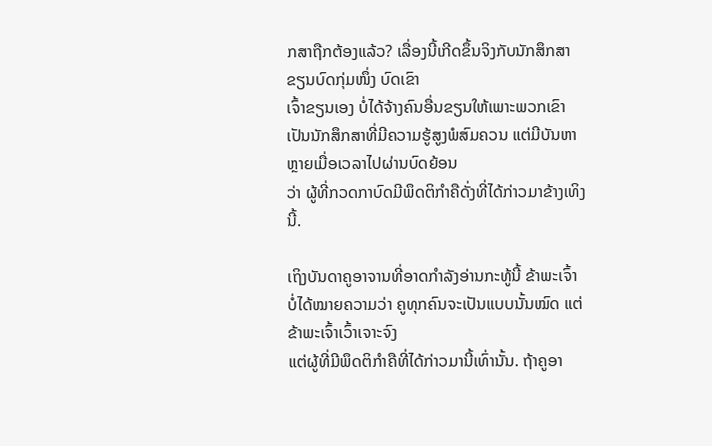ກສາຖືກຕ້ອງແລ້ວ? ເລື່ອງນີ້ເກີດຂຶ້ນຈິງກັບນັກສຶກສາຂຽນບົດກຸ່ມໜຶ່ງ ບົດເຂົາ
ເຈົ້າຂຽນເອງ ບໍ່ໄດ້ຈ້າງຄົນອື່ນຂຽນໃຫ້ເພາະພວກເຂົາເປັນນັກສຶກສາທີ່ມີຄວາມຮູ້ສູງພໍສົມຄວນ ແຕ່ມີບັນຫາຫຼາຍເມື່ອເວລາໄປຜ່ານບົດຍ້ອນ
ວ່າ ຜູ້ທີ່ກວດກາບົດມີພຶດຕິກຳຄືດັ່ງທີ່ໄດ້ກ່າວມາຂ້າງເທິງນີ້.

ເຖິງບັນດາຄູອາຈານທີ່ອາດກຳລັງອ່ານກະທູ້ນີ້ ຂ້າພະເຈົ້າບໍ່ໄດ້ໝາຍຄວາມວ່າ ຄູທຸກຄົນຈະເປັນແບບນັ້ນໝົດ ແຕ່ຂ້າພະເຈົ້າເວົ້າເຈາະຈົງ
ແຕ່ຜູ້ທີ່ມີພຶດຕິກຳຄືທີ່ໄດ້ກ່າວມານີ້ເທົ່ານັ້ນ. ຖ້າຄູອາ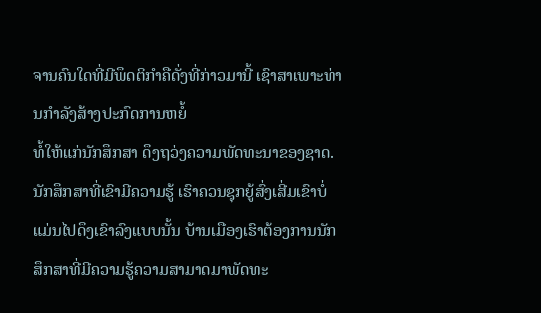ຈານຄົນໃດທີ່ມີພຶດຕິກຳຄືດັ່ງທີ່ກ່າວມານີ້ ເຊົາສາເພາະທ່ານກຳລັງສ້າງປະກົດການຫຍໍ້
ທໍ້ໃຫ້ແກ່ນັກສຶກສາ ດຶງຖວ່ງຄວາມພັດທະນາຂອງຊາດ. ນັກສຶກສາທີ່ເຂົາມີຄວາມຮູ້ ເຮົາຄວນຊຸກຍູ້ສົ່ງເສີ່ມເຂົາບໍ່ແມ່ນໄປດຶງເຂົາລົງແບບນັ້ນ ບ້ານເມືອງເຮົາຕ້ອງການນັກສຶກສາທີ່ມີຄວາມຮູ້ຄວາມສາມາດມາພັດທະ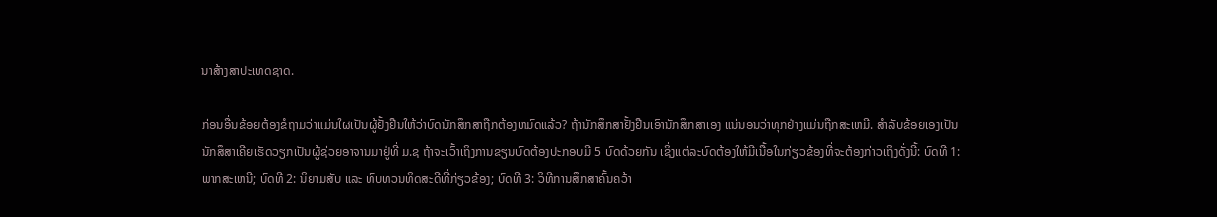ນາສ້າງສາປະເທດຊາດ.

ກ່ອນອື່ນຂ້ອຍຕ້ອງຂໍຖາມວ່າແມ່ນໃຜເປັນຜູ້ຢັ້ງຢືນໃຫ້ວ່າບົດນັກສຶກສາຖືກຕ້ອງຫມົດແລ້ວ? ຖ້ານັກສຶກສາຢັ້ງຢືນເອົານັກສຶກສາເອງ ແນ່ນອນວ່າທຸກຢ່າງແມ່ນຖືກສະເຫມີ. ສຳລັບຂ້ອຍເອງເປັນນັກສຶສາເຄີຍເຮັດວຽກເປັນຜູ້ຊ່ວຍອາຈານມາຢູ່ທີ່ ມ.ຊ ຖ້າຈະເວົ້າເຖິງການຂຽນບົດຕ້ອງປະກອບມີ 5 ບົດດ້ວຍກັນ ເຊິ່ງແຕ່ລະບົດຕ້ອງໃຫ້ມີເນື້ອໃນກ່ຽວຂ້ອງທີ່ຈະຕ້ອງກ່າວເຖິງດັ່ງນີ້: ບົດທີ 1: ພາກສະເຫນີ; ບົດທີ 2: ນິຍາມສັບ ແລະ ທົບທວນທິດສະດີທີ່ກ່ຽວຂ້ອງ; ບົດທີ 3: ວິທີການສຶກສາຄົ້ນຄວ້າ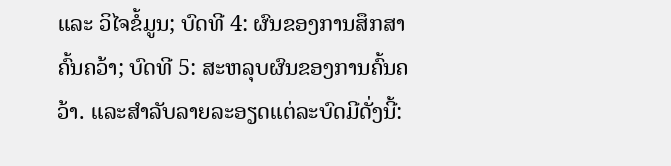ແລະ ວິໄຈຂໍ້ມູນ; ບົດທີ 4: ຜົນຂອງການສຶກສາຄົ້ນຄວ້າ; ບົດທີ 5: ສະຫລຸບຜົນຂອງການຄົ້ນຄວ້າ. ແລະສຳລັບລາຍລະອຽດແຕ່ລະບົດມີດັ່ງນີ້: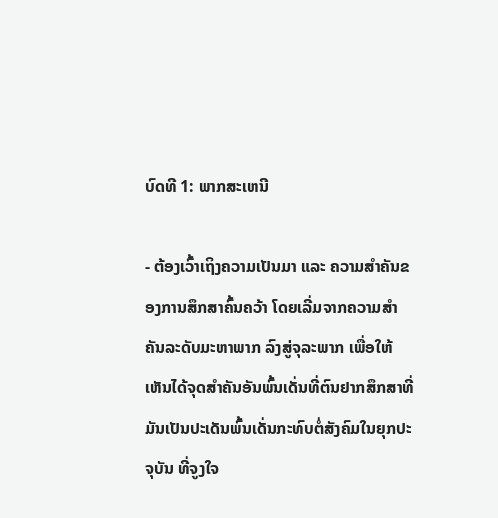ບົດທີ 1: ພາກສະເຫນີ

- ຕ້ອງເວົ້າເຖິງຄວາມເປັນມາ ແລະ ຄວາມສຳຄັນຂອງການສຶກສາຄົ້ນຄວ້າ ໂດຍເລີ່ມຈາກຄວາມສຳຄັນລະດັບມະຫາພາກ ລົງສູ່ຈຸລະພາກ ເພື່ອໃຫ້ເຫັນໄດ້ຈຸດສຳຄັນອັນພົ້ນເດັ່ນທີ່ຕົນຢາກສຶກສາທີ່ມັນເປັນປະເດັນພົ້ນເດັ່ນກະທົບຕໍ່ສັງຄົມໃນຍຸກປະຈຸບັນ ທີ່ຈູງໃຈ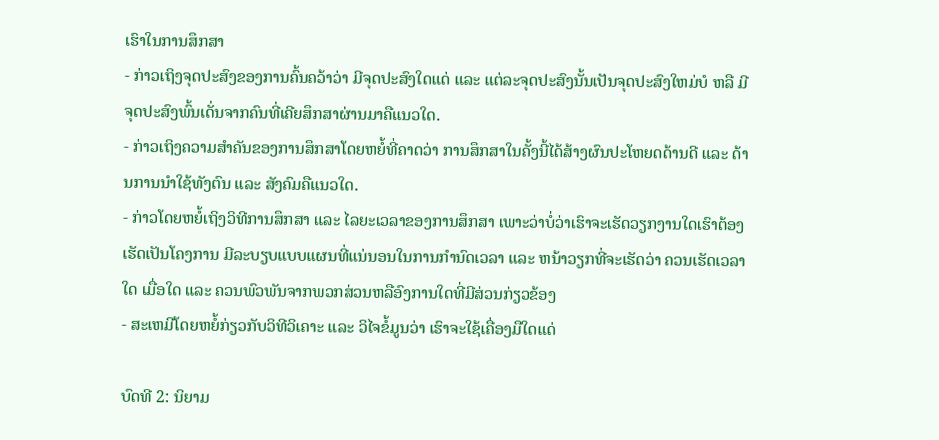ເຮົາໃນການສຶກສາ
- ກ່າວເຖິງຈຸດປະສົງຂອງການຄົ້ນຄວ້າວ່າ ມີຈຸດປະສົງໃດແດ່ ແລະ ແຕ່ລະຈຸດປະສົງນັ້ນເປັນຈຸດປະສົງໃຫມ່ບໍ ຫລື ມີຈຸດປະສົງພົ້ນເດັ່ນຈາກຄົນທີ່ເຄີຍສຶກສາຜ່ານມາຄືແນວໃດ.
- ກ່າວເຖິງຄວາມສຳຄັນຂອງການສຶກສາໂດຍຫຍໍ້ທີ່ຄາດວ່າ ການສຶກສາໃນຄັ້ງນີ້ໄດ້ສ້າງຜົນປະໂຫຍດດ້ານດີ ແລະ ດ້ານການນຳໃຊ້ທັງຕົນ ແລະ ສັງຄົມຄືແນວໃດ.
- ກ່າວໂດຍຫຍໍ້ເຖິງວິທີການສຶກສາ ແລະ ໄລຍະເວລາຂອງການສຶກສາ ເພາະວ່າບໍ່ວ່າເຮົາຈະເຮັດວຽກງານໃດເຮົາຕ້ອງເຮັດເປັນໂຄງການ ມີລະບຽບແບບແຜນທີ່ແນ່ນອນໃນການກຳນົດເວລາ ແລະ ຫນ້າວຽກທີ່ຈະເຮັດວ່າ ຄວນເຮັດເວລາໃດ ເມື່ອໃດ ແລະ ຄວນພົວພັນຈາກພວກສ່ວນຫລືອົງການໃດທີ່ມີສ່ວນກ່ຽວຂ້ອງ
- ສະເຫມີໂດຍຫຍໍ້ກ່ຽວກັບວິທີວິເຄາະ ແລະ ວິໄຈຂໍ້ມູນວ່າ ເຮົາຈະໃຊ້ເຄື່ອງມືໃດແດ່

ບົດທີ 2: ນິຍາມ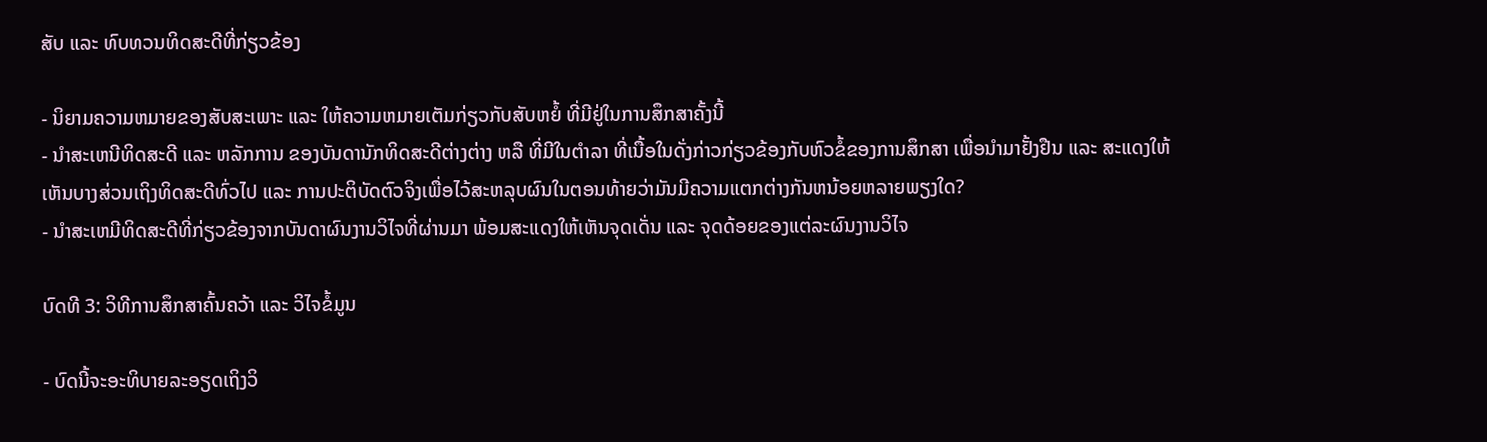ສັບ ແລະ ທົບທວນທິດສະດີທີ່ກ່ຽວຂ້ອງ

- ນິຍາມຄວາມຫມາຍຂອງສັບສະເພາະ ແລະ ໃຫ້ຄວາມຫມາຍເຕັມກ່ຽວກັບສັບຫຍໍ້ ທີ່ມີຢູ່ໃນການສຶກສາຄັ້ງນີ້
- ນຳສະເຫນີທິດສະດີ ແລະ ຫລັກການ ຂອງບັນດານັກທິດສະດີຕ່າງຕ່າງ ຫລື ທີ່ມີໃນຕຳລາ ທີ່ເນື້ອໃນດັ່ງກ່າວກ່ຽວຂ້ອງກັບຫົວຂໍ້ຂອງການສຶກສາ ເພື່ອນຳມາຢັ້ງຢືນ ແລະ ສະແດງໃຫ້ເຫັນບາງສ່ວນເຖິງທິດສະດີທົ່ວໄປ ແລະ ການປະຕິບັດຕົວຈິງເພື່ອໄວ້ສະຫລຸບຜົນໃນຕອນທ້າຍວ່າມັນມີຄວາມແຕກຕ່າງກັນຫນ້ອຍຫລາຍພຽງໃດ?
- ນຳສະເຫມີທິດສະດີທີ່ກ່ຽວຂ້ອງຈາກບັນດາຜົນງານວິໄຈທີ່ຜ່ານມາ ພ້ອມສະແດງໃຫ້ເຫັນຈຸດເດັ່ນ ແລະ ຈຸດດ້ອຍຂອງແຕ່ລະຜົນງານວິໄຈ

ບົດທີ 3: ວິທີການສຶກສາຄົ້ນຄວ້າ ແລະ ວິໄຈຂໍ້ມູນ

- ບົດນີ້ຈະອະທິບາຍລະອຽດເຖິງວິ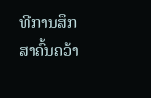ທີການສຶກສາຄົ້ນຄວ້າ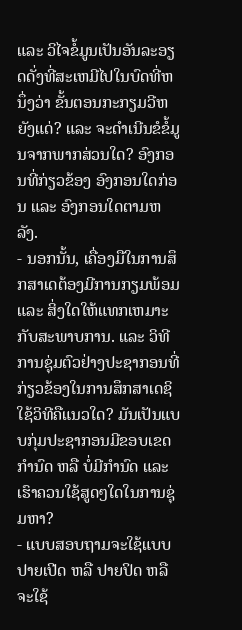ແລະ ວິໄຈຂໍ້ມູນເປັນອັນລະອຽດດັ່ງທີ່ສະເຫມີໄປໃນບົດທີ່ຫນຶ່ງວ່າ ຂັ້ນຕອນກະກຽມວີຫຍັງແດ່? ແລະ ຈະດຳເນີນຂໍຂໍ້ມູນຈາກພາກສ່ວນໃດ? ອົງກອນທີ່ກ່ຽວຂ້ອງ ອົງກອນໃດກ່ອນ ແລະ ອົງກອນໃດຕາມຫລັງ.
- ນອກນັ້ນ, ເຄື່ອງມືໃນການສຶກສາເດຕ້ອງມີການກຽມພ້ອມ ແລະ ສິ່ງໃດໃຫ້ແທກເຫມາະກັບສະພາບການ. ແລະ ວິທີການຊຸ່ມຕົວຢ່າງປະຊາກອນທີ່ກ່ຽວຂ້ອງໃນການສຶກສາເດຊິໃຊ້ວິທີຄືແນວໃດ? ມັນເປັນແບບກຸ່ມປະຊາກອນມີຂອບເຂດກຳນົດ ຫລື ບໍ່ມີກຳນົດ ແລະ ເຮົາຄວນໃຊ້ສູດໆໃດໃນການຊຸ່ມຫາ?
- ແບບສອບຖາມຈະໃຊ້ແບບປາຍເປີດ ຫລື ປາຍປິດ ຫລືຈະໃຊ້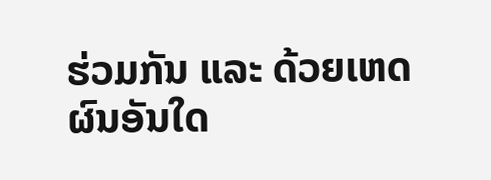ຮ່ວມກັນ ແລະ ດ້ວຍເຫດຜົນອັນໃດ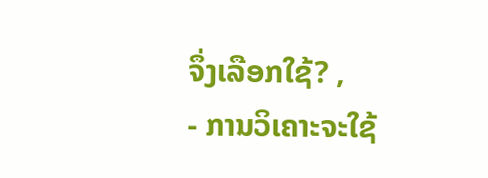ຈຶ່ງເລືອກໃຊ້? ,
- ການວິເຄາະຈະໃຊ້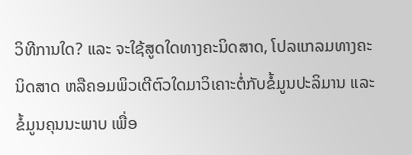ວິທີການໃດ? ແລະ ຈະໃຊ້ສູດໃດທາງຄະນິດສາດ, ໂປລແກລມທາງຄະນິດສາດ ຫລືຄອມພິວເຕີຕົວໃດມາວິເຄາະຕໍ່ກັບຂໍ້ມູນປະລິມານ ແລະ ຂໍ້ມູນຄຸນນະພາບ ເພື່ອ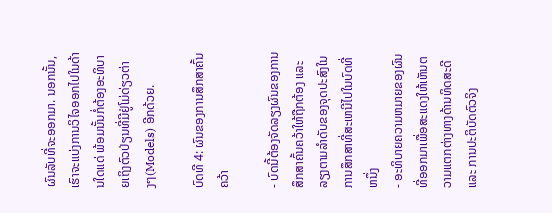ຜົນລັບທີ່ຈະອອກມາ. ນອກນັ້ນ, ເຮົາຈະແບ່ງການວິໄຈອອກໄປໃນດ້ານໃດແດ່ ພ້ອມນັ້ນກໍ່ຕ້ອງອະທິບາຍເຖິງຕົວປ່ຽນທີ່ມີຢູ່ໂມ່ດ່ຽວຕ່າງໆ(Models) ອີກດ້ວຍ.

ບົດທີ 4: ຜົນຂອງການສຶກສາຄົ້ນຄວ້າ

- ບົດນີ້ຕ້ອງຈັດລຽງຜົນຂອງການສຶກສາຄົ້ນຄວ້າໃຫ້ຖືກຕ້ອງ ແລະ ລຽງຕາມລຳດັບຂອງຈຸດປະສົງໃນການສຶກສາທີ່ສະເຫນີໄປໃນບົດທີ່ຫນຶ່ງ
- ອະທິບາຍຄວາມຫມາຍຂອງຜົນທີ່ອອກມາເພື່ອສະແດງໃຫ້ເຫັນຕວາມແຕກຕ່າງທາງດ້ານທິດສະດີ ແລະ ການປະຕິບັດຕົວຈິງ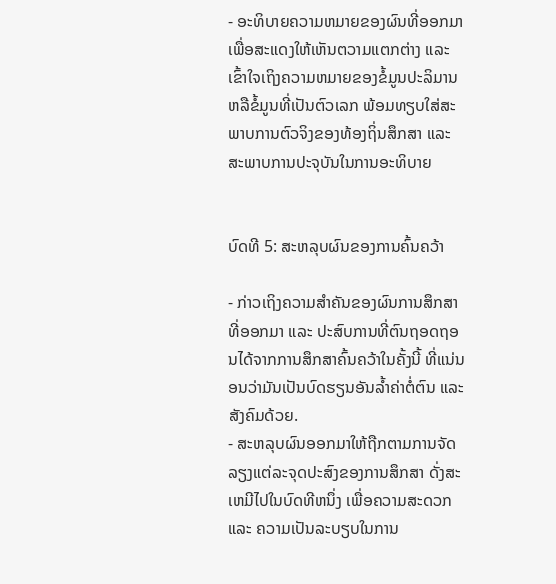- ອະທິບາຍຄວາມຫມາຍຂອງຜົນທີ່ອອກມາເພື່ອສະແດງໃຫ້ເຫັນຕວາມແຕກຕ່າງ ແລະ ເຂົ້າໃຈເຖິງຄວາມຫມາຍຂອງຂໍ້ມູນປະລິມານ ຫລືຂໍ້ມູນທີ່ເປັນຕົວເລກ ພ້ອມທຽບໃສ່ສະພາບການຕົວຈິງຂອງທ້ອງຖິ່ນສຶກສາ ແລະ ສະພາບການປະຈຸບັນໃນການອະທິບາຍ


ບົດທີ 5: ສະຫລຸບຜົນຂອງການຄົ້ນຄວ້າ

- ກ່າວເຖິງຄວາມສຳຄັນຂອງຜົນການສຶກສາທີ່ອອກມາ ແລະ ປະສົບການທີ່ຕົນຖອດຖອນໄດ້ຈາກການສຶກສາຄົ້ນຄວ້າໃນຄັ້ງນີ້ ທີ່ແນ່ນອນວ່າມັນເປັນບົດຮຽນອັນລ້ຳຄ່າຕໍ່ຕົນ ແລະ ສັງຄົມດ້ວຍ.
- ສະຫລຸບຜົນອອກມາໃຫ້ຖືກຕາມການຈັດລຽງແຕ່ລະຈຸດປະສົງຂອງການສຶກສາ ດັ່ງສະເຫມີໄປໃນບົດທີຫນຶ່ງ ເພື່ອຄວາມສະດວກ ແລະ ຄວາມເປັນລະບຽບໃນການ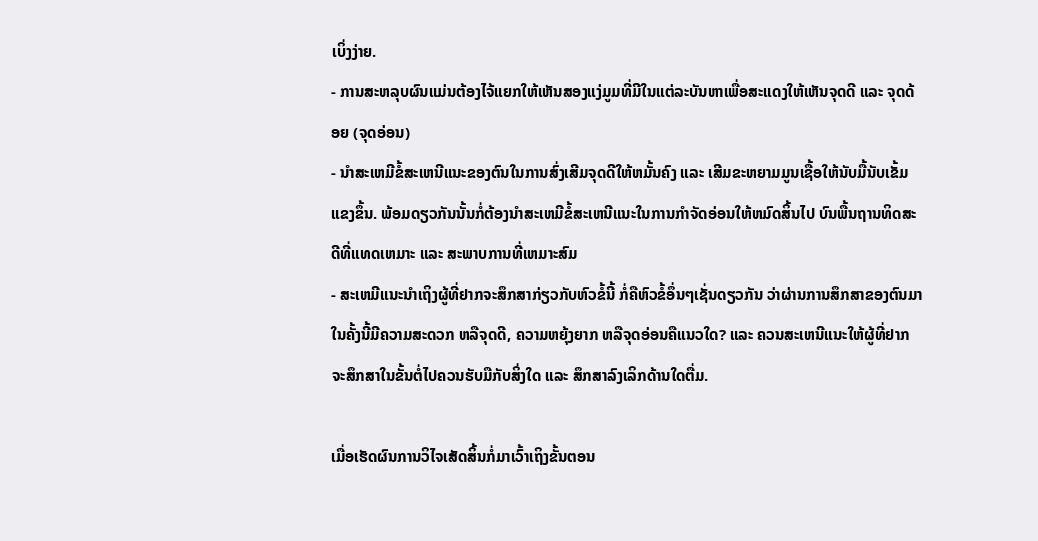ເບິ່ງງ່າຍ.
- ການສະຫລຸບຜົນແມ່ນຕ້ອງໄຈ້ແຍກໃຫ້ເຫັນສອງແງ່ມູມທີ່ມີໃນແຕ່ລະບັນຫາເພື່ອສະແດງໃຫ້ເຫັນຈຸດດີ ແລະ ຈຸດດ້ອຍ (ຈຸດອ່ອນ)
- ນຳສະເຫມີຂໍ້ສະເຫນີແນະຂອງຕົນໃນການສົ່ງເສີມຈຸດດີໃຫ້ຫມັ້ນຄົງ ແລະ ເສີມຂະຫຍາມມູນເຊື້ອໃຫ້ນັບມື້ນັບເຂັ້ມແຂງຂຶ້ນ. ພ້ອມດຽວກັນນັ້ນກໍ່ຕ້ອງນຳສະເຫມີຂໍ້ສະເຫນີແນະໃນການກຳຈັດອ່ອນໃຫ້ຫມົດສິ້ນໄປ ບົນພື້ນຖານທິດສະດີທີ່ແທດເຫມາະ ແລະ ສະພາບການທີ່ເຫມາະສົມ
- ສະເຫມີແນະນຳເຖິງຜູ້ທີ່ຢາກຈະສຶກສາກ່ຽວກັບຫົວຂໍ້ນີ້ ກໍ່ຄືຫົວຂໍ້ອຶ່ນໆເຊັ່ນດຽວກັນ ວ່າຜ່ານການສຶກສາຂອງຕົນມາໃນຄັ້ງນີ້ມີຄວາມສະດວກ ຫລືຈຸດດີ, ຄວາມຫຍຸ້ງຍາກ ຫລືຈຸດອ່ອນຄືແນວໃດ? ແລະ ຄວນສະເຫນີແນະໃຫ້ຜູ້ທີ່ຢາກຈະສຶກສາໃນຂັ້ນຕໍ່ໄປຄວນຮັບມືກັບສິ່ງໃດ ແລະ ສຶກສາລົງເລິກດ້ານໃດຕື່ມ.

ເມື່ອເຮັດຜົນການວິໄຈເສັດສິ້ນກໍ່ມາເວົ້າເຖິງຂັ້ນຕອນ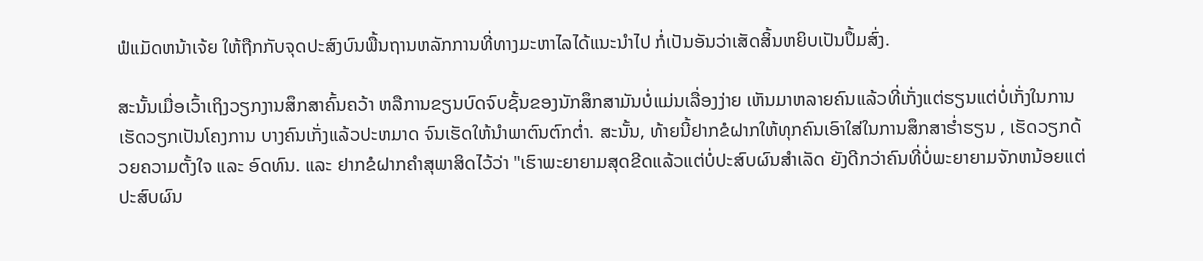ຟໍແມັດຫນ້າເຈ້ຍ ໃຫ້ຖືກກັບຈຸດປະສົງບົນພື້ນຖານຫລັກການທີ່ທາງມະຫາໄລໄດ້ແນະນຳໄປ ກໍ່ເປັນອັນວ່າເສັດສິ້ນຫຍິບເປັນປຶ້ມສົ່ງ.

ສະນັ້ນເມື່ອເວົ້າເຖິງວຽກງານສຶກສາຄົ້ນຄວ້າ ຫລືການຂຽນບົດຈົບຊັ້ນຂອງນັກສຶກສາມັນບໍ່ແມ່ນເລື່ອງງ່າຍ ເຫັນມາຫລາຍຄົນແລ້ວທີ່ເກັ່ງແຕ່ຮຽນແຕ່ບໍ່ເກັ່ງໃນການເຮັດວຽກເປັນໂຄງການ ບາງຄົນເກັ່ງແລ້ວປະຫມາດ ຈົນເຮັດໃຫ້ນຳພາຕົນຕົກຕ່ຳ. ສະນັ້ນ, ທ້າຍນີ້ຢາກຂໍຝາກໃຫ້ທຸກຄົນເອົາໃສ່ໃນການສຶກສາຮ່ຳຮຽນ , ເຮັດວຽກດ້ວຍຄວາມຕັ້ງໃຈ ແລະ ອົດທົນ. ແລະ ຢາກຂໍຝາກຄຳສຸພາສິດໄວ້ວ່າ "ເຮົາພະຍາຍາມສຸດຂີດແລ້ວແຕ່ບໍ່ປະສົບຜົນສຳເລັດ ຍັງດີກວ່າຄົນທີ່ບໍ່ພະຍາຍາມຈັກຫນ້ອຍແຕ່ປະສົບຜົນ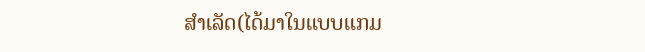ສຳເລັດ(ໄດ້ມາໃນແບບແກມ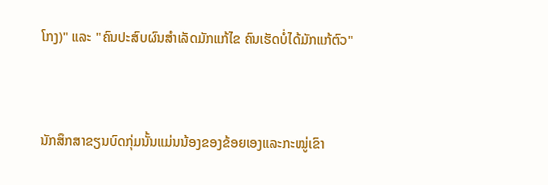ໂກງ)" ແລະ "ຄົນປະສົບຜົນສຳເລັດມັກແກ້ໄຂ ຄົນເຮັດບໍ່ໄດ້ມັກແກ້ຕົວ"


ນັກສຶກສາຂຽນບົດກຸ່ມນັ້ນແມ່ນນ້ອງຂອງຂ້ອຍເອງແລະກະໝູ່ເຂົາ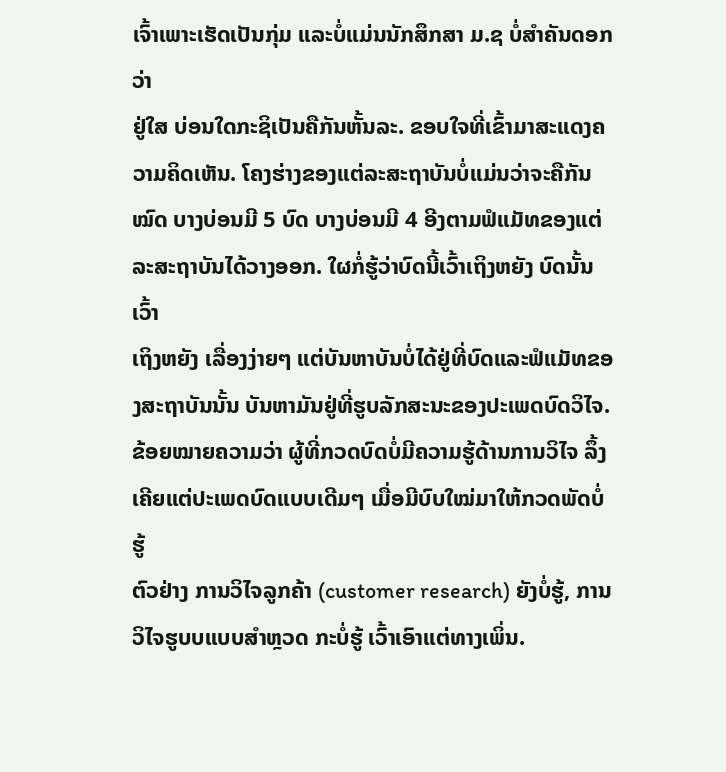ເຈົ້າເພາະເຮັດເປັນກຸ່ມ ແລະບໍ່ແມ່ນນັກສຶກສາ ມ.ຊ ບໍ່ສຳຄັນດອກວ່າ
ຢູ່ໃສ ບ່ອນໃດກະຊິເປັນຄືກັນຫັ້ນລະ. ຂອບໃຈທີ່ເຂົ້າມາສະແດງຄວາມຄິດເຫັນ. ໂຄງຮ່າງຂອງແຕ່ລະສະຖາບັນບໍ່ແມ່ນວ່າຈະຄືກັນ
ໝົດ ບາງບ່ອນມີ 5 ບົດ ບາງບ່ອນມີ 4 ອີງຕາມຟໍແມັທຂອງແຕ່ລະສະຖາບັນໄດ້ວາງອອກ. ໃຜກໍ່ຮູ້ວ່າບົດນີ້ເວົ້າເຖິງຫຍັງ ບົດນັ້ນເວົ້າ
ເຖິງຫຍັງ ເລື່ອງງ່າຍໆ ແຕ່ບັນຫາບັນບໍ່ໄດ້ຢູ່ທີ່ບົດແລະຟໍແມັທຂອງສະຖາບັນນັ້ນ ບັນຫາມັນຢູ່ທີ່ຮູບລັກສະນະຂອງປະເພດບົດວິໄຈ. ຂ້ອຍໝາຍຄວາມວ່າ ຜູ້ທີ່ກວດບົດບໍ່ມີຄວາມຮູ້ດ້ານການວິໄຈ ລຶ້ງເຄີຍແຕ່ປະເພດບົດແບບເດີມໆ ເມື່ອມີບົບໃໝ່ມາໃຫ້ກວດພັດບໍ່ຮູ້
ຕົວຢ່າງ ການວິໄຈລູກຄ້າ (customer research) ຍັງບໍ່ຮູ້, ການວິໄຈຮູບບແບບສຳຫຼວດ ກະບໍ່ຮູ້ ເວົ້າເອົາແຕ່ທາງເພິ່ນ.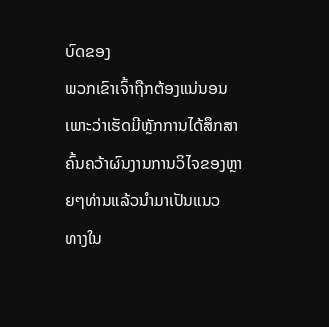ບົດຂອງ
ພວກເຂົາເຈົ້າຖືກຕ້ອງແນ່ນອນເພາະວ່າເຮັດມີຫຼັກການໄດ້ສຶກສາຄົ້ນຄວ້າຜົນງານການວິໄຈຂອງຫຼາຍໆທ່ານແລ້ວນຳມາເປັນແນວ
ທາງໃນ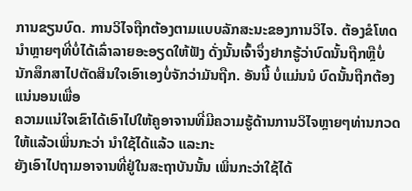ການຂຽນບົດ. ການວິໄຈຖືກຕ້ອງຕາມແບບລັກສະນະຂອງການວິໄຈ. ຕ້ອງຂໍໂທດນຳຫຼາຍໆທີ່ບໍ່ໄດ້ເລົ່າລາຍອະອຽດໃຫ້ຟັງ ດັ່ງນັ້ນເຈົ້າຈຶ່ງຢາກຮູ້ວ່າບົດນັ້ນຖືກຫຼືບໍ່ ນັກສຶກສາໄປຕັດສິນໃຈເອົາເອງບໍ່ຈັກວ່າມັນຖືກ. ອັນນີ້ ບໍ່ແມ່ນນໍ ບົດນັ້ນຖືກຕ້ອງແນ່ນອນເພື່ອ
ຄວາມແນ່ໃຈເຂົາໄດ້ເອົາໄປໃຫ້ຄູອາຈານທີ່ມີຄວາມຮູ້ດ້ານການວິໄຈຫຼາຍໆທ່ານກວດໃຫ້ແລ້ວເພິ່ນກະວ່າ ນຳໃຊ້ໄດ້ແລ້ວ ແລະກະ
ຍັງເອົາໄປຖາມອາຈານທີ່ຢູ່ໃນສະຖາບັນນັ້ນ ເພິ່ນກະວ່າໃຊ້ໄດ້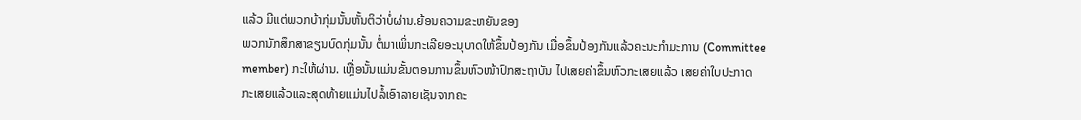ແລ້ວ ມີແຕ່ພວກບ້າກຸ່ມນັ້ນຫັ້ນຕິວ່າບໍ່ຜ່ານ.ຍ້ອນຄວາມຂະຫຍັນຂອງ
ພວກນັກສຶກສາຂຽນບົດກຸ່ມນັ້ນ ຕໍ່ມາເພິ່ນກະເລີຍອະນຸບາດໃຫ້ຂຶ້ນປ້ອງກັນ ເມື່ອຂຶ້ນປ້ອງກັນແລ້ວຄະນະກຳມະການ (Committee
member) ກະໃຫ້ຜ່ານ. ເຫຼື່ອນັ້ນແມ່ນຂັ້ນຕອນການຂຶ້ນຫົວໜ້າປົກສະຖາບັນ ໄປເສຍຄ່າຂຶ້ນຫົວກະເສຍແລ້ວ ເສຍຄ່າໃບປະກາດ
ກະເສຍແລ້ວແລະສຸດທ້າຍແມ່ນໄປລໍ້ເອົາລາຍເຊັນຈາກຄະ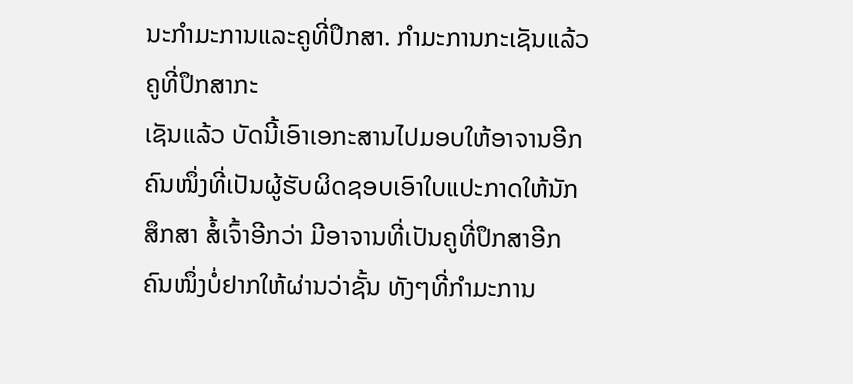ນະກຳມະການແລະຄູທີ່ປຶກສາ. ກຳມະການກະເຊັນແລ້ວ ຄູທີ່ປຶກສາກະ
ເຊັນແລ້ວ ບັດນີ້ເອົາເອກະສານໄປມອບໃຫ້ອາຈານອີກຄົນໜຶ່ງທີ່ເປັນຜູ້ຮັບຜິດຊອບເອົາໃບແປະກາດໃຫ້ນັກສຶກສາ ສໍ້ເຈົ້າອີກວ່າ ມີອາຈານທີ່ເປັນຄູທີ່ປຶກສາອີກຄົນໜຶ່ງບໍ່ຢາກໃຫ້ຜ່ານວ່າຊັ້ນ ທັງໆທີ່ກຳມະການ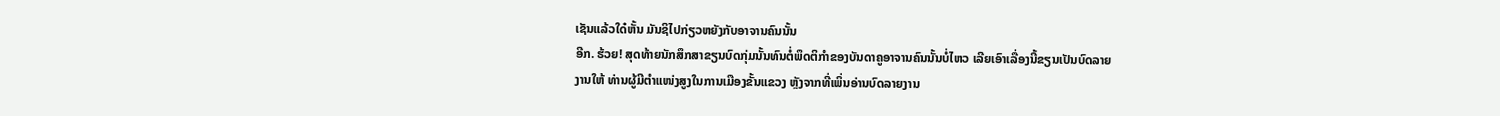ເຊັນແລ້ວໃດ໋ຫັ້ນ ມັນຊິໄປກ່ຽວຫຍັງກັບອາຈານຄົນນັ້ນ
ອີກ. ຮ້ວຍ! ສຸດທ້າຍນັກສຶກສາຂຽນບົດກຸ່ມນັ້ນທົນຕໍ່ພຶດຕິກຳຂອງບັນດາຄູອາຈານຄົນນັ້ນບໍ່ໄຫວ ເລີຍເອົາເລື່ອງນີ້ຂຽນເປັນບົດລາຍ
ງານໃຫ້ ທ່ານຜູ້ມີຕຳແໜ່ງສູງໃນການເມືອງຂັ້ນແຂວງ ຫຼັງຈາກທີ່ເພິ່ນອ່ານບົດລາຍງານ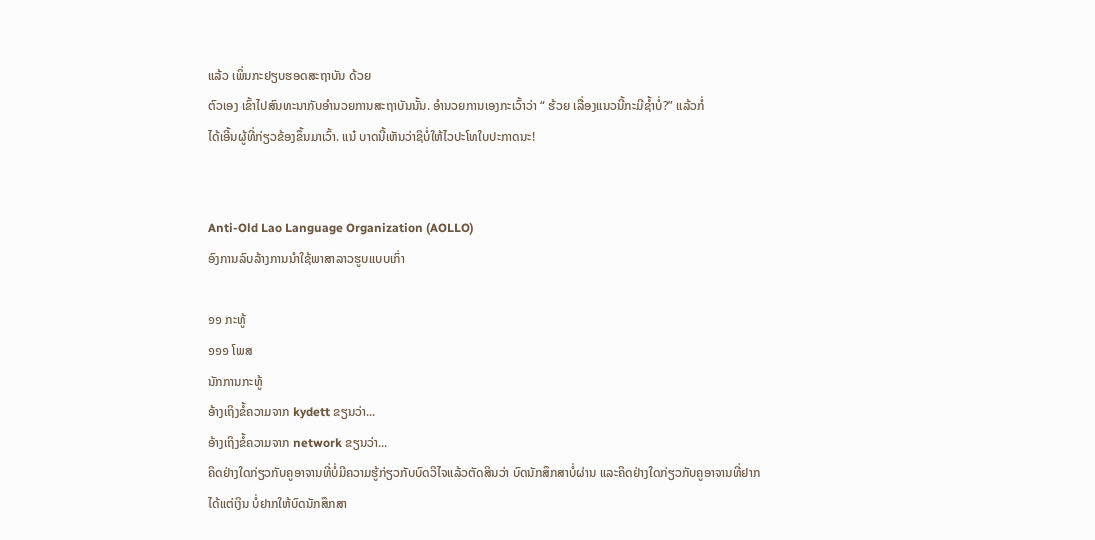ແລ້ວ ເພິ່ນກະຢຽບຮອດສະຖາບັນ ດ້ວຍ
ຕົວເອງ ເຂົ້າໄປສົນທະນາກັບອຳນວຍການສະຖາບັນນັ້ນ. ອຳນວຍການເອງກະເວົ້າວ່າ “ ຮ້ວຍ ເລື່ອງແນວນີ້ກະມີຊ້ຳບໍ່?” ແລ້ວກໍ່
ໄດ້ເອີ້ນຜູ້ທີ່ກ່ຽວຂ້ອງຂຶ້ນມາເວົ້າ. ແນ໋ ບາດນີ້ເຫັນວ່າຊິບໍ່ໃຫ້ໄວປະໂທໃບປະກາດນະ!


Anti-Old Lao Language Organization (AOLLO)
ອົງການລົບລ້າງການນຳໃຊ້ພາສາລາວຮູບແບບເກົ່າ

໑໑ ກະທູ້
໑໑໑ ໂພສ
ນັກການກະທູ້
ອ້າງເຖິງຂໍ້ຄວາມຈາກ kydett ຂຽນວ່າ...
ອ້າງເຖິງຂໍ້ຄວາມຈາກ network ຂຽນວ່າ...
ຄິດຢ່າງໃດກ່ຽວກັບຄູອາຈານທີ່ບໍ່ມີຄວາມຮູ້ກ່ຽວກັບບົດວິໄຈແລ້ວຕັດສິນວ່າ ບົດນັກສຶກສາບໍ່ຜ່ານ ແລະຄິດຢ່າງໃດກ່ຽວກັບຄູອາຈານທີ່ຢາກ
ໄດ້ແຕ່ເງິນ ບໍ່ຢາກໃຫ້ບົດນັກສຶກສາ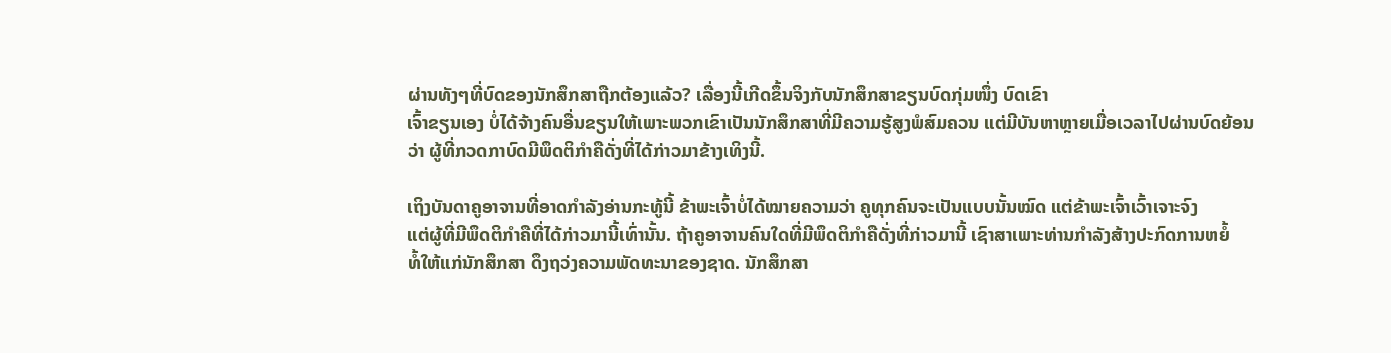ຜ່ານທັງໆທີ່ບົດຂອງນັກສຶກສາຖືກຕ້ອງແລ້ວ? ເລື່ອງນີ້ເກີດຂຶ້ນຈິງກັບນັກສຶກສາຂຽນບົດກຸ່ມໜຶ່ງ ບົດເຂົາ
ເຈົ້າຂຽນເອງ ບໍ່ໄດ້ຈ້າງຄົນອື່ນຂຽນໃຫ້ເພາະພວກເຂົາເປັນນັກສຶກສາທີ່ມີຄວາມຮູ້ສູງພໍສົມຄວນ ແຕ່ມີບັນຫາຫຼາຍເມື່ອເວລາໄປຜ່ານບົດຍ້ອນ
ວ່າ ຜູ້ທີ່ກວດກາບົດມີພຶດຕິກຳຄືດັ່ງທີ່ໄດ້ກ່າວມາຂ້າງເທິງນີ້.

ເຖິງບັນດາຄູອາຈານທີ່ອາດກຳລັງອ່ານກະທູ້ນີ້ ຂ້າພະເຈົ້າບໍ່ໄດ້ໝາຍຄວາມວ່າ ຄູທຸກຄົນຈະເປັນແບບນັ້ນໝົດ ແຕ່ຂ້າພະເຈົ້າເວົ້າເຈາະຈົງ
ແຕ່ຜູ້ທີ່ມີພຶດຕິກຳຄືທີ່ໄດ້ກ່າວມານີ້ເທົ່ານັ້ນ. ຖ້າຄູອາຈານຄົນໃດທີ່ມີພຶດຕິກຳຄືດັ່ງທີ່ກ່າວມານີ້ ເຊົາສາເພາະທ່ານກຳລັງສ້າງປະກົດການຫຍໍ້
ທໍ້ໃຫ້ແກ່ນັກສຶກສາ ດຶງຖວ່ງຄວາມພັດທະນາຂອງຊາດ. ນັກສຶກສາ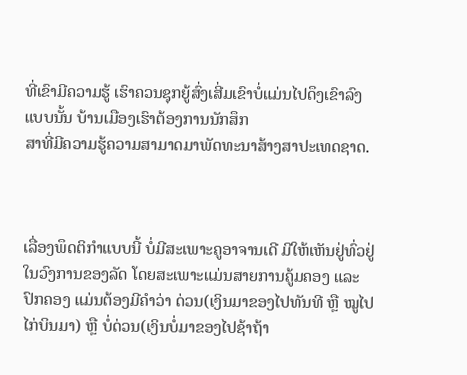ທີ່ເຂົາມີຄວາມຮູ້ ເຮົາຄວນຊຸກຍູ້ສົ່ງເສີ່ມເຂົາບໍ່ແມ່ນໄປດຶງເຂົາລົງແບບນັ້ນ ບ້ານເມືອງເຮົາຕ້ອງການນັກສຶກ
ສາທີ່ມີຄວາມຮູ້ຄວາມສາມາດມາພັດທະນາສ້າງສາປະເທດຊາດ.



ເລື່ອງພຶດຕິກຳແບບນີ້ ບໍ່ມີສະເພາະຄູອາຈານເດີ ມີໃຫ້ເຫັນຢູ່ທົ່ວຢູ່ໃນວົງການຂອງລັດ ໂດຍສະເພາະແມ່ນສາຍການຄູ້ມຄອງ ແລະ ປົກຄອງ ແມ່ນຕ້ອງມີຄຳວ່າ ດ່ວນ(ເງິນມາຂອງໄປທັນທີ ຫຼື ໝູໄປໄກ່ບິນມາ) ຫຼື ບໍ່ດ່ວນ(ເງິນບໍ່ມາຂອງໄປຊ້າຖ້າ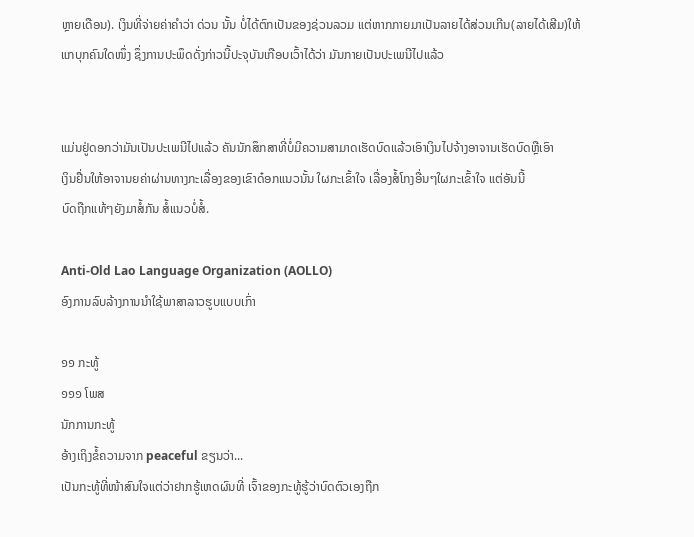ຫຼາຍເດືອນ). ເງິນທີ່ຈ່າຍຄ່າຄຳວ່າ ດ່ວນ ນັ້ນ ບໍ່ໄດ້ຕົກເປັນຂອງຊ່ວນລວມ ແຕ່ຫາກກາຍມາເປັນລາຍໄດ້ສ່ວນເກີນ(ລາຍໄດ້ເສີມ)ໃຫ້ແກບຸກຄົນໃດໜຶ່ງ ຊຶ່ງການປະພຶດດັ່ງກ່າວນີ້ປະຈຸບັນເກືອບເວົ້າໄດ້ວ່າ ມັນກາຍເປັນປະເພນີໄປແລ້ວ


ແມ່ນຢູ່ດອກວ່າມັນເປັນປະເພນີໄປແລ້ວ ຄັນນັກສຶກສາທີ່ບໍ່ມີຄວາມສາມາດເຮັດບົດແລ້ວເອົາເງິນໄປຈ້າງອາຈານເຮັດບົດຫຼືເອົາ
ເງິນຢື່ນໃຫ້ອາຈານຍຄ່າຜ່ານທາງກະເລື່ອງຂອງເຂົາດ໋ອກແນວນັ້ນ ໃຜກະເຂົ້າໃຈ ເລື່ອງສໍ້ໂກງອື່ນໆໃຜກະເຂົ້າໃຈ ແຕ່ອັນນີ້
ບົດຖືກແທ້ໆຍັງມາສໍ້ກັນ ສໍ້ແນວບໍ່ສໍ້.

Anti-Old Lao Language Organization (AOLLO)
ອົງການລົບລ້າງການນຳໃຊ້ພາສາລາວຮູບແບບເກົ່າ

໑໑ ກະທູ້
໑໑໑ ໂພສ
ນັກການກະທູ້
ອ້າງເຖິງຂໍ້ຄວາມຈາກ peaceful ຂຽນວ່າ...
ເປັນກະທູ້ທີ່ໜ້າສົນໃຈແຕ່ວ່າຢາກຮູ້ເຫດຜົນທີ່ ເຈົ້າຂອງກະທູ້ຮູ້ວ່າບົດຕົວເອງຖືກ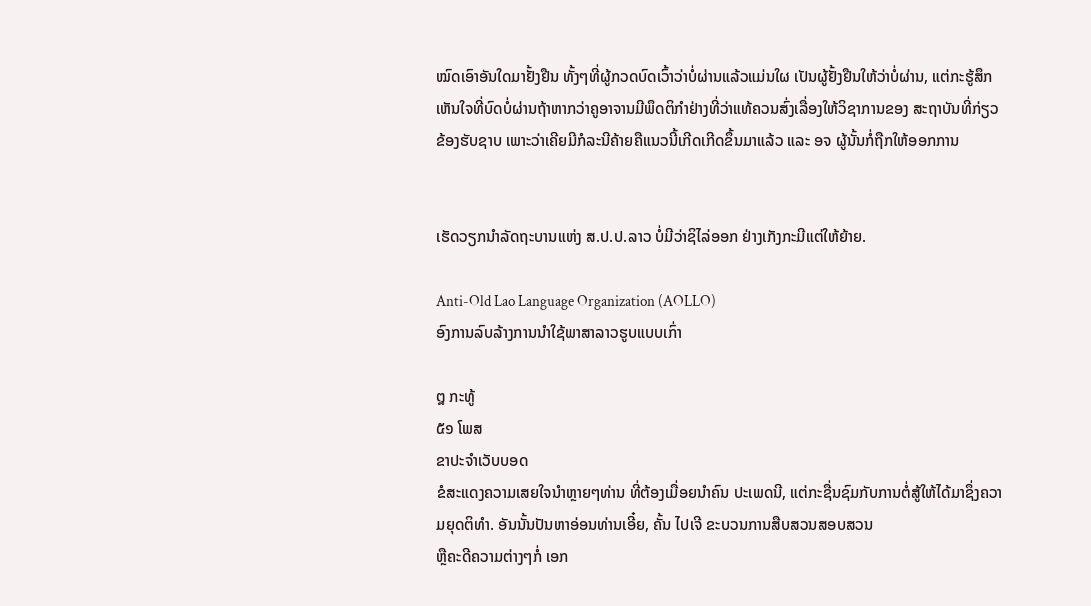ໝົດເອົາອັນໃດມາຢັ້ງຢືນ ທັ້ງໆທີ່ຜູ້ກວດບົດເວົ້າວ່າບໍ່ຜ່ານແລ້ວແມ່ນໃຜ ເປັນຜູ້ຢັ້ງຢືນໃຫ້ວ່າບໍ່ຜ່ານ, ແຕ່ກະຮູ້ສຶກເຫັນໃຈທີ່ບົດບໍ່ຜ່ານຖ້າຫາກວ່າຄູອາຈານມີພຶດຕິກຳຢ່າງທີ່ວ່າແທ້ຄວນສົ່ງເລື່ອງໃຫ້ວິຊາການຂອງ ສະຖາບັນທີ່ກ່ຽວຂ້ອງຮັບຊາບ ເພາະວ່າເຄີຍມີກໍລະນີຄ້າຍຄືແນວນີ້ເກີດເກີດຂຶ້ນມາແລ້ວ ແລະ ອຈ ຜູ້ນັ້ນກໍ່ຖືກໃຫ້ອອກການ


ເຮັດວຽກນຳລັດຖະບານແຫ່ງ ສ.ປ.ປ.ລາວ ບໍ່ມີວ່າຊິໄລ່ອອກ ຢ່າງເກັງກະມີແຕ່ໃຫ້ຍ້າຍ.

Anti-Old Lao Language Organization (AOLLO)
ອົງການລົບລ້າງການນຳໃຊ້ພາສາລາວຮູບແບບເກົ່າ

໘ ກະທູ້
໕໑ ໂພສ
ຂາປະຈຳເວັບບອດ
ຂໍສະແດງຄວາມເສຍໃຈນຳຫຼາຍໆທ່ານ ທີ່ຕ້ອງເມື່ອຍນຳຄົນ ປະເພດນີ, ແຕ່ກະຊື່ນຊົມກັບການຕໍ່ສູ້ໃຫ້ໄດ້ມາຊຶ່ງຄວາມຍຸດຕິທຳ. ອັນນັ້ນປັນຫາອ່ອນທ່ານເອີ໋ຍ, ຄັ້ນ ໄປເຈີ ຂະບວນການສືບສວນສອບສວນ
ຫຼືຄະດີຄວາມຕ່າງໆກໍ່ ເອກ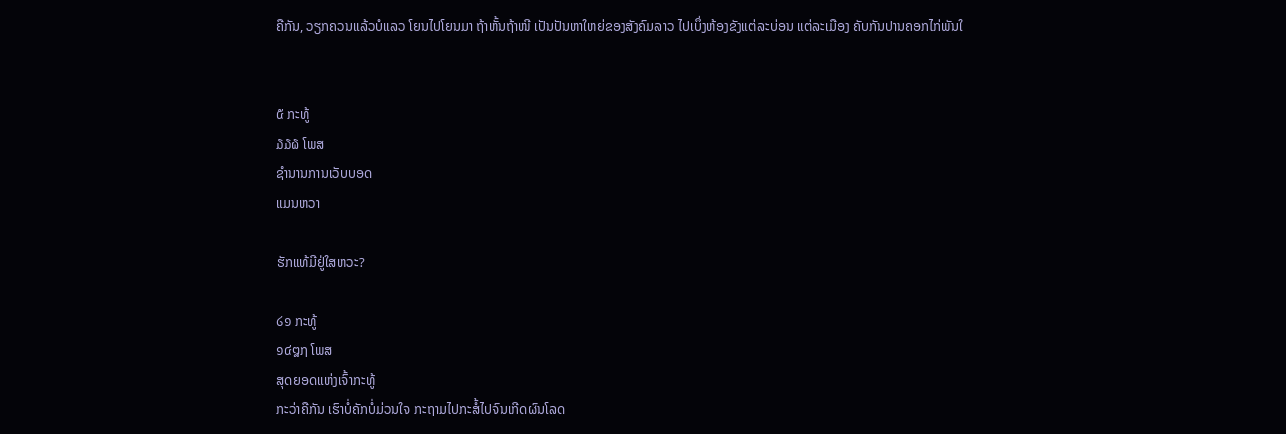ຄືກັນ, ວຽກຄວນແລ້ວບໍແລວ ໂຍນໄປໂຍນມາ ຖ້າຫັ້ນຖ້າໜີ ເປັນປັນຫາໃຫຍ່ຂອງສັງຄົມລາວ ໄປເບຶ່ງຫ້ອງຂັງແຕ່ລະບ່ອນ ແຕ່ລະເມືອງ ຄັບກັນປານຄອກໄກ່ພັນໃ


໕ ກະທູ້
໓໓໖ ໂພສ
ຊຳນານການເວັບບອດ
ແມນຫວາ

ຮັກແທ້ມີຢູ່ໃສຫວະ?

໒໑ ກະທູ້
໑໔໘໗ ໂພສ
ສຸດຍອດແຫ່ງເຈົ້າກະທູ້
ກະວ່າຄືກັນ ເຮົາບໍ່ຄັກບໍ່ມ່ວນໃຈ ກະຖາມໄປກະສໍ້ໄປຈົນເກີດຜົນໂລດ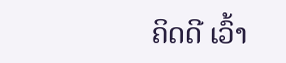ຄິດດີ ເວົ້າ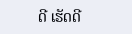ດີ ເຮັດດີ